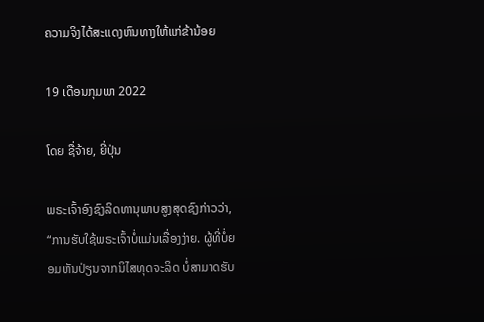ຄວາມຈິງໄດ້ສະແດງຫົນທາງໃຫ້ແກ່ຂ້ານ້ອຍ

19 ເດືອນກຸມພາ 2022

ໂດຍ ຊື່ຈ້າຍ, ຍີ່ປຸ່ນ

ພຣະເຈົ້າອົງຊົງລິດທານຸພາບສູງສຸດຊົງກ່າວວ່າ, “ການຮັບໃຊ້ພຣະເຈົ້າບໍ່ແມ່ນເລື່ອງງ່າຍ. ຜູ້ທີ່ບໍ່ຍອມຫັນປ່ຽນຈາກນິໄສທຸດຈະລິດ ບໍ່ສາມາດຮັບ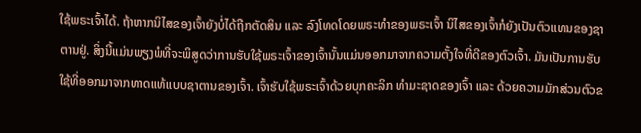ໃຊ້ພຣະເຈົ້າໄດ້. ຖ້າຫາກນິໄສຂອງເຈົ້າຍັງບໍ່ໄດ້ຖືກຕັດສິນ ແລະ ລົງໂທດໂດຍພຣະທຳຂອງພຣະເຈົ້າ ນິໄສຂອງເຈົ້າກໍຍັງເປັນຕົວແທນຂອງຊາຕານຢູ່. ສິ່ງນີ້ແມ່ນພຽງພໍທີ່ຈະພິສູດວ່າການຮັບໃຊ້ພຣະເຈົ້າຂອງເຈົ້ານັ້ນແມ່ນອອກມາຈາກຄວາມຕັ້ງໃຈທີ່ດີຂອງຕົວເຈົ້າ. ມັນເປັນການຮັບໃຊ້ທີ່ອອກມາຈາກທາດແທ້ແບບຊາຕານຂອງເຈົ້າ. ເຈົ້າຮັບໃຊ້ພຣະເຈົ້າດ້ວຍບຸກຄະລິກ ທຳມະຊາດຂອງເຈົ້າ ແລະ ດ້ວຍຄວາມມັກສ່ວນຕົວຂ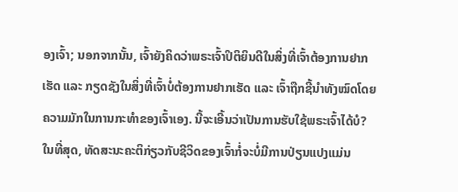ອງເຈົ້າ; ນອກຈາກນັ້ນ, ເຈົ້າຍັງຄິດວ່າພຣະເຈົ້າປິຕິຍິນດີໃນສິ່ງທີ່ເຈົ້າຕ້ອງການຢາກເຮັດ ແລະ ກຽດຊັງໃນສິ່ງທີ່ເຈົ້າບໍ່ຕ້ອງການຢາກເຮັດ ແລະ ເຈົ້າຖືກຊີ້ນຳທັງໝົດໂດຍຄວາມມັກໃນການກະທໍາຂອງເຈົ້າເອງ. ນີ້ຈະເອີ້ນວ່າເປັນການຮັບໃຊ້ພຣະເຈົ້າໄດ້ບໍ? ໃນທີ່ສຸດ, ທັດສະນະຄະຕິກ່ຽວກັບຊີວິດຂອງເຈົ້າກໍ່ຈະບໍ່ມີການປ່ຽນແປງແມ່ນ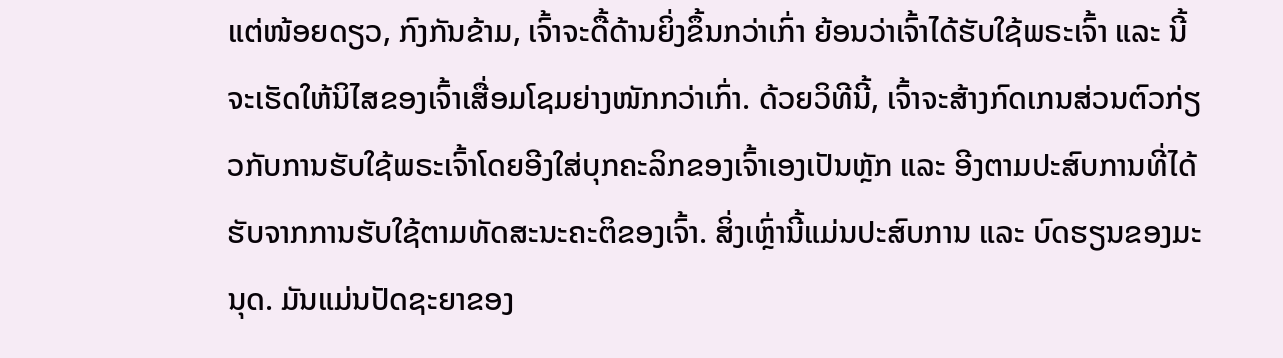ແຕ່ໜ້ອຍດຽວ, ກົງກັນຂ້າມ, ເຈົ້າຈະດື້ດ້ານຍິ່ງຂຶ້ນກວ່າເກົ່າ ຍ້ອນວ່າເຈົ້າໄດ້ຮັບໃຊ້ພຣະເຈົ້າ ແລະ ນີ້ຈະເຮັດໃຫ້ນິໄສຂອງເຈົ້າເສື່ອມໂຊມຍ່າງໜັກກວ່າເກົ່າ. ດ້ວຍວິທີນີ້, ເຈົ້າຈະສ້າງກົດເກນສ່ວນຕົວກ່ຽວກັບການຮັບໃຊ້ພຣະເຈົ້າໂດຍອີງໃສ່ບຸກຄະລິກຂອງເຈົ້າເອງເປັນຫຼັກ ແລະ ອີງຕາມປະສົບການທີ່ໄດ້ຮັບຈາກການຮັບໃຊ້ຕາມທັດສະນະຄະຕິຂອງເຈົ້າ. ສິ່ງເຫຼົ່ານີ້ແມ່ນປະສົບການ ແລະ ບົດຮຽນຂອງມະນຸດ. ມັນແມ່ນປັດຊະຍາຂອງ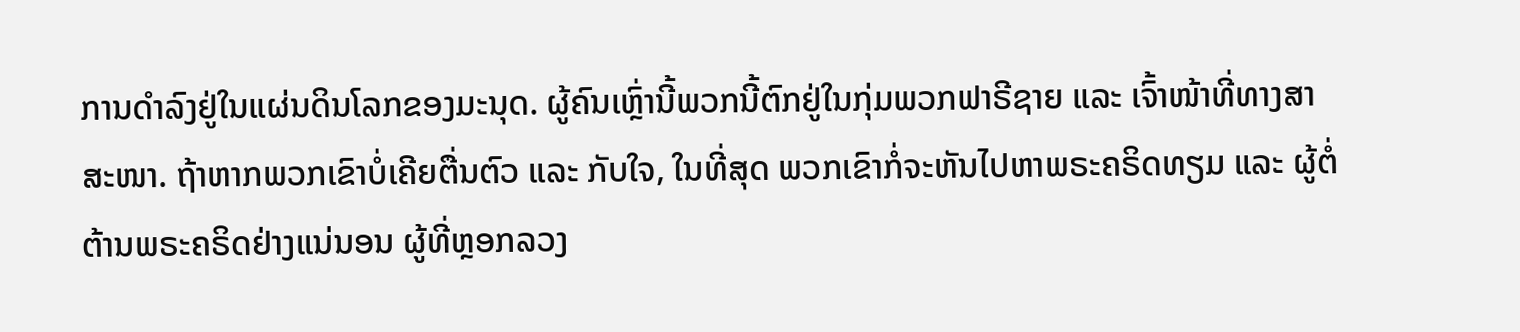ການດໍາລົງຢູ່ໃນແຜ່ນດິນໂລກຂອງມະນຸດ. ຜູ້ຄົນເຫຼົ່ານີ້ພວກນີ້ຕົກຢູ່ໃນກຸ່ມພວກຟາຣີຊາຍ ແລະ ເຈົ້າໜ້າທີ່ທາງສາສະໜາ. ຖ້າຫາກພວກເຂົາບໍ່ເຄີຍຕື່ນຕົວ ແລະ ກັບໃຈ, ໃນທີ່ສຸດ ພວກເຂົາກໍ່ຈະຫັນໄປຫາພຣະຄຣິດທຽມ ແລະ ຜູ້ຕໍ່ຕ້ານພຣະຄຣິດຢ່າງແນ່ນອນ ຜູ້ທີ່ຫຼອກລວງ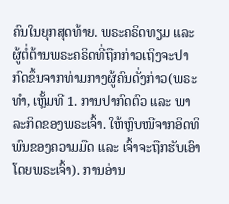ຄົນໃນຍຸກສຸດທ້າຍ. ພຣະຄຣິດທຽມ ແລະ ຜູ້ຕໍ່ຕ້ານພຣະຄຣິດທີ່ຖືກກ່າວເຖິງຈະປາກົດຂຶ້ນຈາກທ່າມກາງຜູ້ຄົນດັ່ງກ່າວ(ພຣະທຳ, ເຫຼັ້ມທີ 1. ການປາກົດຕົວ ແລະ ພາລະກິດຂອງພຣະເຈົ້າ. ໃຫ້ຫຼົບໜີຈາກອິດທິພົນຂອງຄວາມມືດ ແລະ ເຈົ້າຈະຖືກຮັບເອົາໂດຍພຣະເຈົ້າ). ການອ່ານ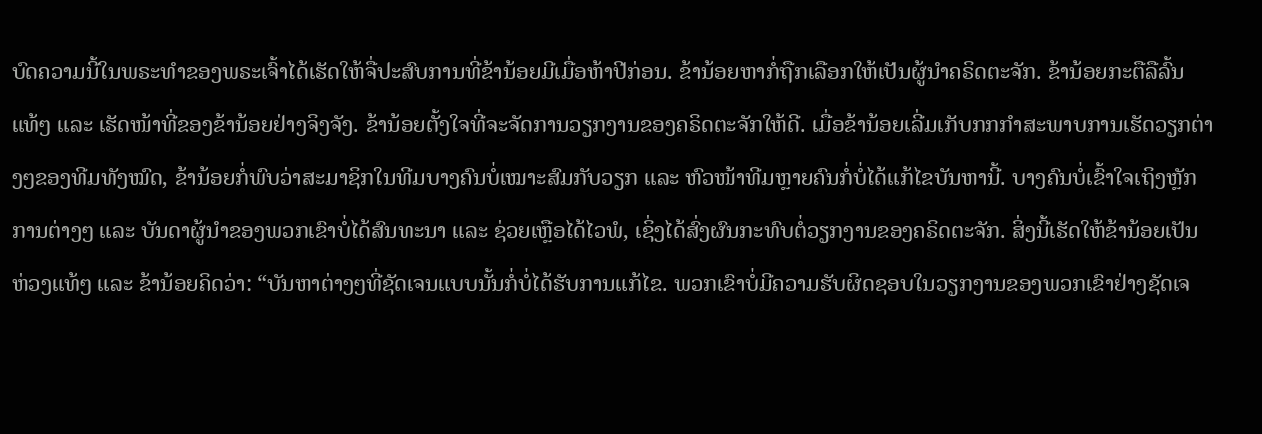ບົດຄວາມນີ້ໃນພຣະທໍາຂອງພຣະເຈົ້າໄດ້ເຮັດໃຫ້ຈື່ປະສົບການທີ່ຂ້ານ້ອຍມີເມື່ອຫ້າປີກ່ອນ. ຂ້ານ້ອຍຫາກໍ່ຖືກເລືອກໃຫ້ເປັນຜູ້ນຳຄຣິດຕະຈັກ. ຂ້ານ້ອຍກະຕືລືລົ້ນແທ້ໆ ແລະ ເຮັດໜ້າທີ່ຂອງຂ້ານ້ອຍຢ່າງຈິງຈັງ. ຂ້ານ້ອຍຕັ້ງໃຈທີ່ຈະຈັດການວຽກງານຂອງຄຣິດຕະຈັກໃຫ້ດີ. ເມື່ອຂ້ານ້ອຍເລີ່ມເກັບກກກໍາສະພາບການເຮັດວຽກຕ່າງໆຂອງທີມທັງໝົດ, ຂ້ານ້ອຍກໍ່ພົບວ່າສະມາຊິກໃນທີມບາງຄົນບໍ່ເໝາະສົມກັບວຽກ ແລະ ຫົວໜ້າທີມຫຼາຍຄົນກໍ່ບໍ່ໄດ້ແກ້ໄຂບັນຫານີ້. ບາງຄົນບໍ່ເຂົ້າໃຈເຖິງຫຼັກການຕ່າງໆ ແລະ ບັນດາຜູ້ນໍາຂອງພວກເຂົາບໍ່ໄດ້ສົນທະນາ ແລະ ຊ່ວຍເຫຼືອໄດ້ໄວພໍ, ເຊິ່ງໄດ້ສົ່ງຜົນກະທົບຕໍ່ວຽກງານຂອງຄຣິດຕະຈັກ. ສິ່ງນີ້ເຮັດໃຫ້ຂ້ານ້ອຍເປັນຫ່ວງແທ້ໆ ແລະ ຂ້ານ້ອຍຄິດວ່າ: “ບັນຫາຕ່າງໆທີ່ຊັດເຈນແບບນັ້ນກໍ່ບໍ່ໄດ້ຮັບການແກ້ໄຂ. ພວກເຂົາບໍ່ມີຄວາມຮັບຜິດຊອບໃນວຽກງານຂອງພວກເຂົາຢ່າງຊັດເຈ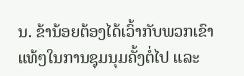ນ. ຂ້ານ້ອຍຕ້ອງໄດ້ເວົ້າກັບພວກເຂົາແທ້ໆໃນການຊຸມນຸມຄັ້ງຕໍ່ໄປ ແລະ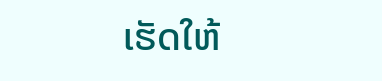ເຮັດໃຫ້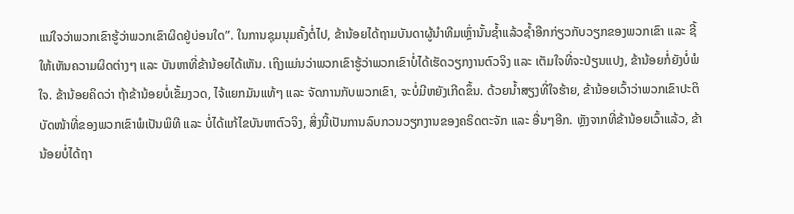ແນ່ໃຈວ່າພວກເຂົາຮູ້ວ່າພວກເຂົາຜິດຢູ່ບ່ອນໃດ”. ໃນການຊຸມນຸມຄັ້ງຕໍ່ໄປ, ຂ້ານ້ອຍໄດ້ຖາມບັນດາຜູ້ນໍາທີມເຫຼົ່ານັ້ນຊໍ້າແລ້ວຊໍ້າອີກກ່ຽວກັບວຽກຂອງພວກເຂົາ ແລະ ຊີ້ໃຫ້ເຫັນຄວາມຜິດຕ່າງໆ ແລະ ບັນຫາທີ່ຂ້ານ້ອຍໄດ້ເຫັນ. ເຖິງແມ່ນວ່າພວກເຂົາຮູ້ວ່າພວກເຂົາບໍ່ໄດ້ເຮັດວຽກງານຕົວຈິງ ແລະ ເຕັມໃຈທີ່ຈະປ່ຽນແປງ, ຂ້ານ້ອຍກໍ່ຍັງບໍ່ພໍໃຈ. ຂ້ານ້ອຍຄິດວ່າ ຖ້າຂ້ານ້ອຍບໍ່ເຂັ້ມງວດ, ໄຈ້ແຍກມັນແທ້ໆ ແລະ ຈັດການກັບພວກເຂົາ, ຈະບໍ່ມີຫຍັງເກີດຂຶ້ນ. ດ້ວຍນ້ຳສຽງທີ່ໃຈຮ້າຍ, ຂ້ານ້ອຍເວົ້າວ່າພວກເຂົາປະຕິບັດໜ້າທີ່ຂອງພວກເຂົາພໍເປັນພິທີ ແລະ ບໍ່ໄດ້ແກ້ໄຂບັນຫາຕົວຈິງ, ສິ່ງນີ້ເປັນການລົບກວນວຽກງານຂອງຄຣິດຕະຈັກ ແລະ ອື່ນໆອີກ. ຫຼັງຈາກທີ່ຂ້ານ້ອຍເວົ້າແລ້ວ, ຂ້ານ້ອຍບໍ່ໄດ້ຖາ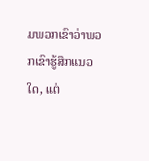ມພວກເຂົາວ່າພວກເຂົາຮູ້ສຶກແນວໃດ, ແຕ່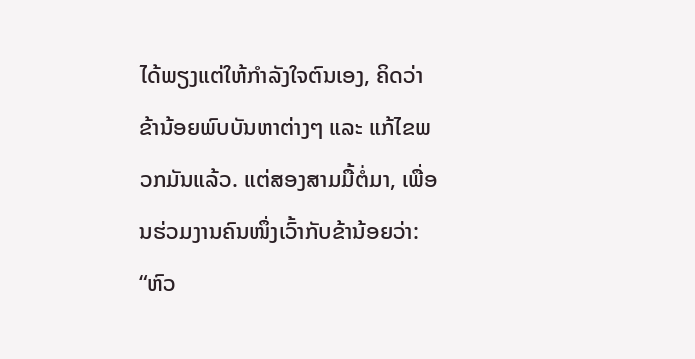ໄດ້ພຽງແຕ່ໃຫ້ກຳລັງໃຈຕົນເອງ, ຄິດວ່າຂ້ານ້ອຍພົບບັນຫາຕ່າງໆ ແລະ ແກ້ໄຂພວກມັນແລ້ວ. ແຕ່ສອງສາມມື້ຕໍ່ມາ, ເພື່ອນຮ່ວມງານຄົນໜຶ່ງເວົ້າກັບຂ້ານ້ອຍວ່າ: “ຫົວ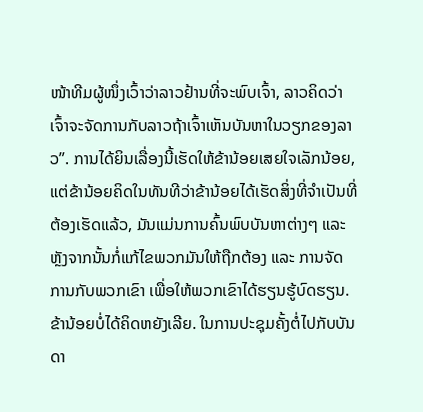ໜ້າທີມຜູ້ໜຶ່ງເວົ້າວ່າລາວຢ້ານທີ່ຈະພົບເຈົ້າ, ລາວຄິດວ່າເຈົ້າຈະຈັດການກັບລາວຖ້າເຈົ້າເຫັນບັນຫາໃນວຽກຂອງລາວ”. ການໄດ້ຍິນເລື່ອງນີ້ເຮັດໃຫ້ຂ້ານ້ອຍເສຍໃຈເລັກນ້ອຍ, ແຕ່ຂ້ານ້ອຍຄິດໃນທັນທີວ່າຂ້ານ້ອຍໄດ້ເຮັດສິ່ງທີ່ຈໍາເປັນທີ່ຕ້ອງເຮັດແລ້ວ, ມັນແມ່ນການຄົ້ນພົບບັນຫາຕ່າງໆ ແລະ ຫຼັງຈາກນັ້ນກໍ່ແກ້ໄຂພວກມັນໃຫ້ຖືກຕ້ອງ ແລະ ການຈັດການກັບພວກເຂົາ ເພື່ອໃຫ້ພວກເຂົາໄດ້ຮຽນຮູ້ບົດຮຽນ. ຂ້ານ້ອຍບໍ່ໄດ້ຄິດຫຍັງເລີຍ. ໃນການປະຊຸມຄັ້ງຕໍ່ໄປກັບບັນດາ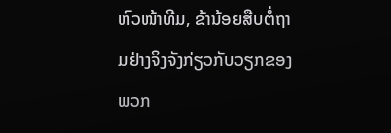ຫົວໜ້າທີມ, ຂ້ານ້ອຍສືບຕໍ່ຖາມຢ່າງຈິງຈັງກ່ຽວກັບວຽກຂອງພວກ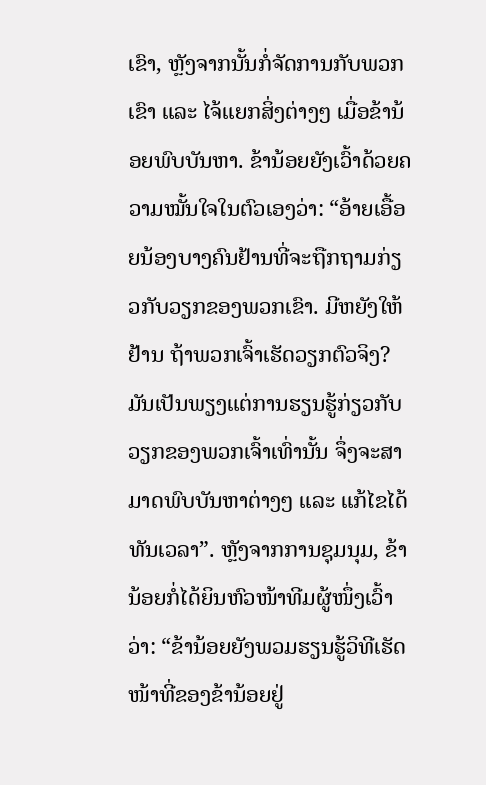ເຂົາ, ຫຼັງຈາກນັ້ນກໍ່ຈັດການກັບພວກເຂົາ ແລະ ໄຈ້ແຍກສິ່ງຕ່າງໆ ເມື່ອຂ້ານ້ອຍພົບບັນຫາ. ຂ້ານ້ອຍຍັງເວົ້າດ້ວຍຄວາມໝັ້ນໃຈໃນຕົວເອງວ່າ: “ອ້າຍເອື້ອຍນ້ອງບາງຄົນຢ້ານທີ່ຈະຖືກຖາມກ່ຽວກັບວຽກຂອງພວກເຂົາ. ມີຫຍັງໃຫ້ຢ້ານ ຖ້າພວກເຈົ້າເຮັດວຽກຕົວຈິງ? ມັນເປັນພຽງແຕ່ການຮຽນຮູ້ກ່ຽວກັບວຽກຂອງພວກເຈົ້າເທົ່ານັ້ນ ຈຶ່ງຈະສາມາດພົບບັນຫາຕ່າງໆ ແລະ ແກ້ໄຂໄດ້ທັນເວລາ”. ຫຼັງຈາກການຊຸມນຸມ, ຂ້ານ້ອຍກໍ່ໄດ້ຍິນຫົວໜ້າທີມຜູ້ໜຶ່ງເວົ້າວ່າ: “ຂ້ານ້ອຍຍັງພວມຮຽນຮູ້ວິທີເຮັດໜ້າທີ່ຂອງຂ້ານ້ອຍຢູ່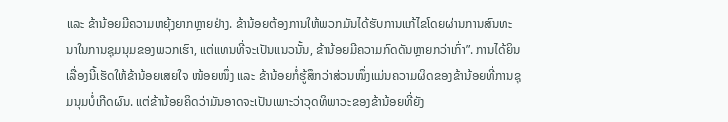ແລະ ຂ້ານ້ອຍມີຄວາມຫຍຸ້ງຍາກຫຼາຍຢ່າງ. ຂ້ານ້ອຍຕ້ອງການໃຫ້ພວກມັນໄດ້ຮັບການແກ້ໄຂໂດຍຜ່ານການສົນທະນາໃນການຊຸມນຸມຂອງພວກເຮົາ, ແຕ່ແທນທີ່ຈະເປັນແນວນັ້ນ, ຂ້ານ້ອຍມີຄວາມກົດດັນຫຼາຍກວ່າເກົ່າ”. ການໄດ້ຍິນເລື່ອງນີ້ເຮັດໃຫ້ຂ້ານ້ອຍເສຍໃຈ ໜ້ອຍໜຶ່ງ ແລະ ຂ້ານ້ອຍກໍ່ຮູ້ສຶກວ່າສ່ວນໜຶ່ງແມ່ນຄວາມຜິດຂອງຂ້ານ້ອຍທີ່ການຊຸມນຸມບໍ່ເກີດຜົນ. ແຕ່ຂ້ານ້ອຍຄິດວ່າມັນອາດຈະເປັນເພາະວ່າວຸດທິພາວະຂອງຂ້ານ້ອຍທີ່ຍັງ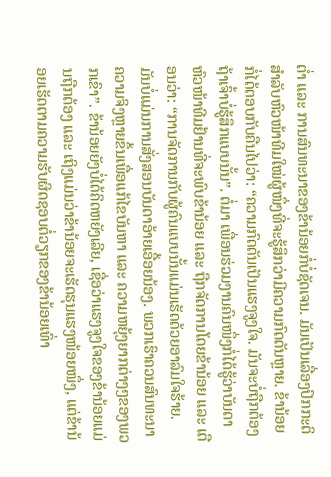ຕໍ່າ ແລະ ການສົນທະນາຂອງຂ້ານ້ອຍກໍ່ບໍ່ຊັດເຈນ. ມັນເປັນເລື່ອງປົກກະຕິສໍາລັບຫົວໜ້າທີມໃໝ່ຜູ້ໜຶ່ງທີ່ຈະຮູ້ສຶກວ່າມີຄວາມກົດດັນຫຼາຍ. ຂ້ານ້ອຍກໍ່ໄດ້ຕອບກັບຄືນໄປວ່າ: “ຄວາມກົດດັນເປັນແຮງຈູງໃຈ. ມັນຈະບໍ່ຖືກຕ້ອງ ຖ້າເຈົ້າບໍ່ຮູ້ສຶກແບບນັ້ນ”. ຕໍ່ມາ ເພື່ອນຮ່ວມງານຄົນໜຶ່ງກໍ່ໄດ້ຮູ້ວ່າບັນດາຫົວໜ້າທີມຢ້ານທີ່ຈະພົບຂ້ານ້ອຍ ແລະ ຖືກຈັດການໂດຍຂ້ານ້ອຍ ແລະ ເຕືອນວ່າ: “ການຈັດການກັບຜູ້ຄົນແບບນັ້ນແມ່ນເຮັດດ້ວຍອາລົມໃຈຮ້າຍ. ມັນບໍ່ແມ່ນການສັ່ງສອນບັນດາອ້າຍເອື້ອຍນ້ອງ. ພວກເຮົາຄວນສົນທະນາຄວາມຈິງຫຼາຍຂຶ້ນເພື່ອແກ້ໄຂບັນຫາ ແລະ ຄວາມຫຍຸ້ງຍາກຕ່າງໆຂອງພວກເຂົາ”. ຂ້ານ້ອຍຍັງບໍ່ໄດ້ຄິດຫຍັງເລີຍ, ເຊື່ອວ່າແຮງຈູງໃຈຂອງຂ້ານ້ອຍແມ່ນຖືກຕ້ອງ ແລະ ເຖິງແມ່ນວ່າຂ້ານ້ອຍຈະເຮັດຮຸນແຮງໜ້ອຍໜຶ່ງ, ແຕ່ຂ້ານ້ອຍເຮັດຕາມຄວາມຮັບຜິດຊອບຕໍ່ວຽກຂອງຂ້ານ້ອຍເທົ່າ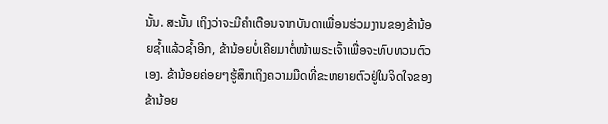ນັ້ນ. ສະນັ້ນ ເຖິງວ່າຈະມີຄໍາເຕືອນຈາກບັນດາເພື່ອນຮ່ວມງານຂອງຂ້ານ້ອຍຊໍ້າແລ້ວຊໍ້າອີກ, ຂ້ານ້ອຍບໍ່ເຄີຍມາຕໍ່ໜ້າພຣະເຈົ້າເພື່ອຈະທົບທວນຕົວເອງ. ຂ້ານ້ອຍຄ່ອຍໆຮູ້ສຶກເຖິງຄວາມມືດທີ່ຂະຫຍາຍຕົວຢູ່ໃນຈິດໃຈຂອງຂ້ານ້ອຍ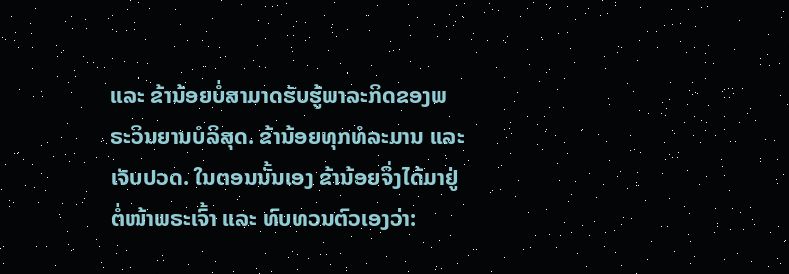ແລະ ຂ້ານ້ອຍບໍ່ສາມາດຮັບຮູ້ພາລະກິດຂອງພຣະວິນຍານບໍລິສຸດ. ຂ້ານ້ອຍທຸກທໍລະມານ ແລະ ເຈັບປວດ. ໃນຕອນນັ້ນເອງ ຂ້ານ້ອຍຈຶ່ງໄດ້ມາຢູ່ຕໍ່ໜ້າພຣະເຈົ້າ ແລະ ທົບທວນຕົວເອງວ່າ: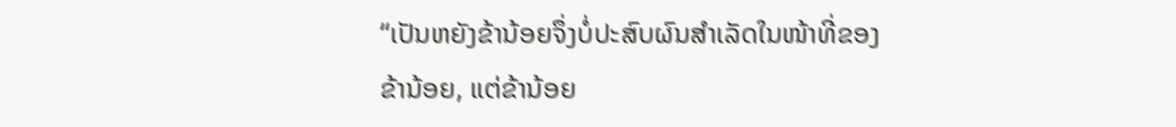“ເປັນຫຍັງຂ້ານ້ອຍຈຶ່ງບໍ່ປະສົບຜົນສໍາເລັດໃນໜ້າທີ່ຂອງຂ້ານ້ອຍ, ແຕ່ຂ້ານ້ອຍ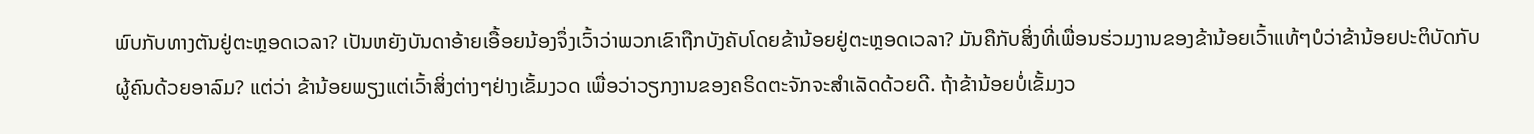ພົບກັບທາງຕັນຢູ່ຕະຫຼອດເວລາ? ເປັນຫຍັງບັນດາອ້າຍເອື້ອຍນ້ອງຈຶ່ງເວົ້າວ່າພວກເຂົາຖືກບັງຄັບໂດຍຂ້ານ້ອຍຢູ່ຕະຫຼອດເວລາ? ມັນຄືກັບສິ່ງທີ່ເພື່ອນຮ່ວມງານຂອງຂ້ານ້ອຍເວົ້າແທ້ໆບໍວ່າຂ້ານ້ອຍປະຕິບັດກັບຜູ້ຄົນດ້ວຍອາລົມ? ແຕ່ວ່າ ຂ້ານ້ອຍພຽງແຕ່ເວົ້າສິ່ງຕ່າງໆຢ່າງເຂັ້ມງວດ ເພື່ອວ່າວຽກງານຂອງຄຣິດຕະຈັກຈະສໍາເລັດດ້ວຍດີ. ຖ້າຂ້ານ້ອຍບໍ່ເຂັ້ມງວ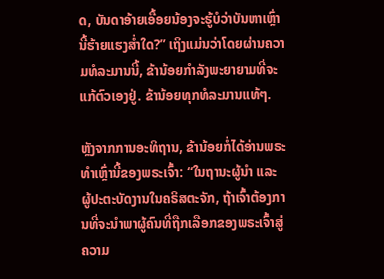ດ, ບັນດາອ້າຍເອື້ອຍນ້ອງຈະຮູ້ບໍວ່າບັນຫາເຫຼົ່ານີ້ຮ້າຍແຮງສໍ່າໃດ?” ເຖິງແມ່ນວ່າໂດຍຜ່ານຄວາມທໍລະມານນີ້, ຂ້ານ້ອຍກຳລັງພະຍາຍາມທີ່ຈະແກ້ຕົວເອງຢູ່. ຂ້ານ້ອຍທຸກທໍລະມານແທ້ໆ.

ຫຼັງຈາກການອະທິຖານ, ຂ້ານ້ອຍກໍ່ໄດ້ອ່ານພຣະທໍາເຫຼົ່ານີ້ຂອງພຣະເຈົ້າ: “ໃນຖານະຜູ້ນຳ ແລະ ຜູ້ປະຕະບັດງານໃນຄຣິສຕະຈັກ, ຖ້າເຈົ້າຕ້ອງການທີ່ຈະນຳພາຜູ້ຄົນທີ່ຖືກເລືອກຂອງພຣະເຈົ້າສູ່ຄວາມ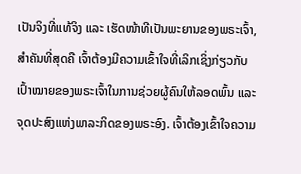ເປັນຈິງທີ່ແທ້ຈິງ ແລະ ເຮັດໜ້າທີເປັນພະຍານຂອງພຣະເຈົ້າ, ສຳຄັນທີ່ສຸດຄື ເຈົ້າຕ້ອງມີຄວາມເຂົ້າໃຈທີ່ເລິກເຊິ່ງກ່ຽວກັບເປົ້າໝາຍຂອງພຣະເຈົ້າໃນການຊ່ວຍຜູ້ຄົນໃຫ້ລອດພົ້ນ ແລະ ຈຸດປະສົງແຫ່ງພາລະກິດຂອງພຣະອົງ. ເຈົ້າຕ້ອງເຂົ້າໃຈຄວາມ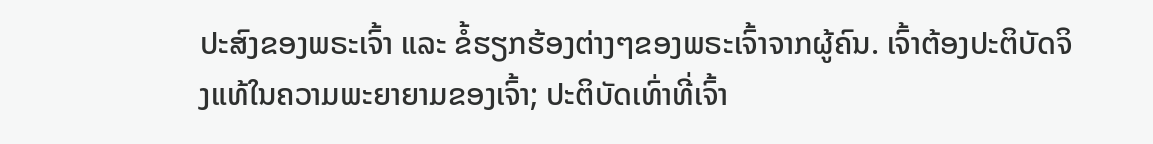ປະສົງຂອງພຣະເຈົ້າ ແລະ ຂໍ້ຮຽກຮ້ອງຕ່າງໆຂອງພຣະເຈົ້າຈາກຜູ້ຄົນ. ເຈົ້າຕ້ອງປະຕິບັດຈິງແທ້ໃນຄວາມພະຍາຍາມຂອງເຈົ້າ; ປະຕິບັດເທົ່າທີ່ເຈົ້າ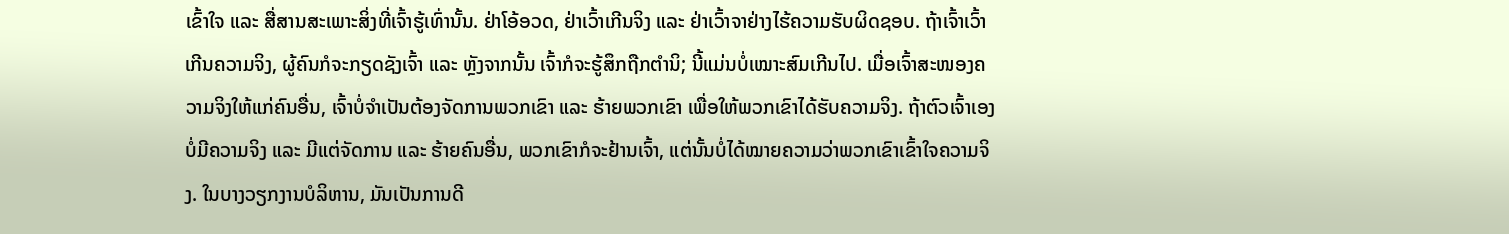ເຂົ້າໃຈ ແລະ ສື່ສານສະເພາະສິ່ງທີ່ເຈົ້າຮູ້ເທົ່ານັ້ນ. ຢ່າໂອ້ອວດ, ຢ່າເວົ້າເກີນຈິງ ແລະ ຢ່າເວົ້າຈາຢ່າງໄຮ້ຄວາມຮັບຜິດຊອບ. ຖ້າເຈົ້າເວົ້າເກີນຄວາມຈິງ, ຜູ້ຄົນກໍຈະກຽດຊັງເຈົ້າ ແລະ ຫຼັງຈາກນັ້ນ ເຈົ້າກໍຈະຮູ້ສຶກຖືກຕຳນິ; ນີ້ແມ່ນບໍ່ເໝາະສົມເກີນໄປ. ເມື່ອເຈົ້າສະໜອງຄວາມຈິງໃຫ້ແກ່ຄົນອື່ນ, ເຈົ້າບໍ່ຈຳເປັນຕ້ອງຈັດການພວກເຂົາ ແລະ ຮ້າຍພວກເຂົາ ເພື່ອໃຫ້ພວກເຂົາໄດ້ຮັບຄວາມຈິງ. ຖ້າຕົວເຈົ້າເອງບໍ່ມີຄວາມຈິງ ແລະ ມີແຕ່ຈັດການ ແລະ ຮ້າຍຄົນອື່ນ, ພວກເຂົາກໍຈະຢ້ານເຈົ້າ, ແຕ່ນັ້ນບໍ່ໄດ້ໝາຍຄວາມວ່າພວກເຂົາເຂົ້າໃຈຄວາມຈິງ. ໃນບາງວຽກງານບໍລິຫານ, ມັນເປັນການດີ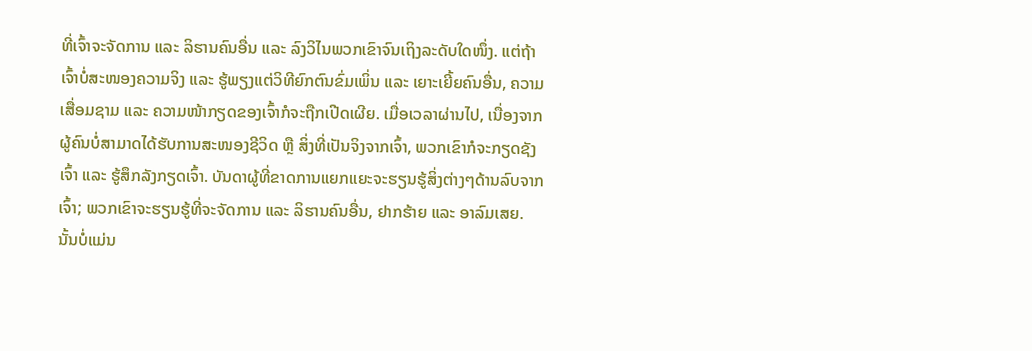ທີ່ເຈົ້າຈະຈັດການ ແລະ ລິຮານຄົນອື່ນ ແລະ ລົງວິໄນພວກເຂົາຈົນເຖິງລະດັບໃດໜຶ່ງ. ແຕ່ຖ້າເຈົ້າບໍ່ສະໜອງຄວາມຈິງ ແລະ ຮູ້ພຽງແຕ່ວິທີຍົກຕົນຂົ່ມເພິ່ນ ແລະ ເຍາະເຍີ້ຍຄົນອື່ນ, ຄວາມເສື່ອມຊາມ ແລະ ຄວາມໜ້າກຽດຂອງເຈົ້າກໍຈະຖືກເປີດເຜີຍ. ເມື່ອເວລາຜ່ານໄປ, ເນື່ອງຈາກຜູ້ຄົນບໍ່ສາມາດໄດ້ຮັບການສະໜອງຊີວິດ ຫຼື ສິ່ງທີ່ເປັນຈິງຈາກເຈົ້າ, ພວກເຂົາກໍຈະກຽດຊັງເຈົ້າ ແລະ ຮູ້ສຶກລັງກຽດເຈົ້າ. ບັນດາຜູ້ທີ່ຂາດການແຍກແຍະຈະຮຽນຮູ້ສິ່ງຕ່າງໆດ້ານລົບຈາກເຈົ້າ; ພວກເຂົາຈະຮຽນຮູ້ທີ່ຈະຈັດການ ແລະ ລິຮານຄົນອື່ນ, ຢາກຮ້າຍ ແລະ ອາລົມເສຍ. ນັ້ນບໍ່ແມ່ນ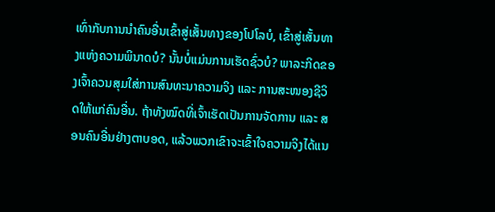ເທົ່າກັບການນຳຄົນອື່ນເຂົ້າສູ່ເສັ້ນທາງຂອງໂປໂລບໍ, ເຂົ້າສູ່ເສັ້ນທາງແຫ່ງຄວາມພິນາດບໍ? ນັ້ນບໍ່ແມ່ນການເຮັດຊົ່ວບໍ? ພາລະກິດຂອງເຈົ້າຄວນສຸມໃສ່ການສົນທະນາຄວາມຈິງ ແລະ ການສະໜອງຊີວິດໃຫ້ແກ່ຄົນອື່ນ. ຖ້າທັງໝົດທີ່ເຈົ້າເຮັດເປັນການຈັດການ ແລະ ສອນຄົນອື່ນຢ່າງຕາບອດ, ແລ້ວພວກເຂົາຈະເຂົ້າໃຈຄວາມຈິງໄດ້ແນ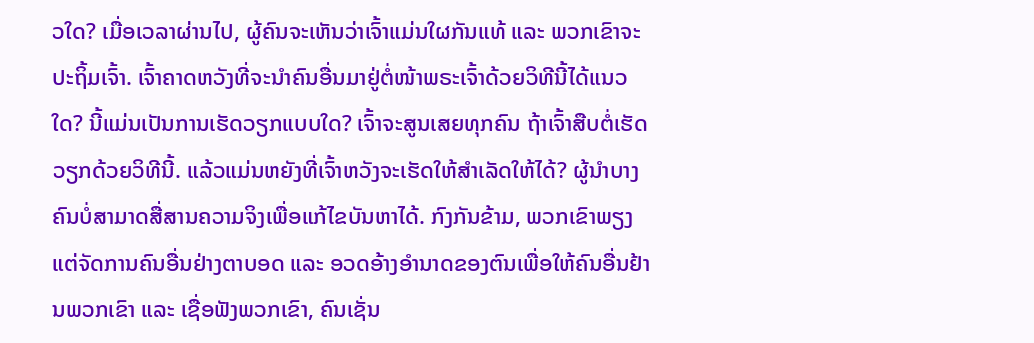ວໃດ? ເມື່ອເວລາຜ່ານໄປ, ຜູ້ຄົນຈະເຫັນວ່າເຈົ້າແມ່ນໃຜກັນແທ້ ແລະ ພວກເຂົາຈະປະຖິ້ມເຈົ້າ. ເຈົ້າຄາດຫວັງທີ່ຈະນຳຄົນອື່ນມາຢູ່ຕໍ່ໜ້າພຣະເຈົ້າດ້ວຍວິທີນີ້ໄດ້ແນວໃດ? ນີ້ແມ່ນເປັນການເຮັດວຽກແບບໃດ? ເຈົ້າຈະສູນເສຍທຸກຄົນ ຖ້າເຈົ້າສືບຕໍ່ເຮັດວຽກດ້ວຍວິທີນີ້. ແລ້ວແມ່ນຫຍັງທີ່ເຈົ້າຫວັງຈະເຮັດໃຫ້ສຳເລັດໃຫ້ໄດ້? ຜູ້ນຳບາງຄົນບໍ່ສາມາດສື່ສານຄວາມຈິງເພື່ອແກ້ໄຂບັນຫາໄດ້. ກົງກັນຂ້າມ, ພວກເຂົາພຽງແຕ່ຈັດການຄົນອື່ນຢ່າງຕາບອດ ແລະ ອວດອ້າງອຳນາດຂອງຕົນເພື່ອໃຫ້ຄົນອື່ນຢ້ານພວກເຂົາ ແລະ ເຊື່ອຟັງພວກເຂົາ, ຄົນເຊັ່ນ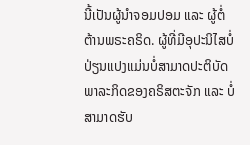ນີ້ເປັນຜູ້ນຳຈອມປອມ ແລະ ຜູ້ຕໍ່ຕ້ານພຣະຄຣິດ. ຜູ້ທີ່ມີອຸປະນິໄສບໍ່ປ່ຽນແປງແມ່ນບໍ່ສາມາດປະຕິບັດພາລະກິດຂອງຄຣິສຕະຈັກ ແລະ ບໍ່ສາມາດຮັບ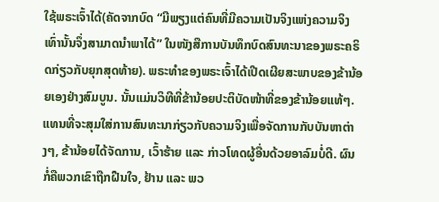ໃຊ້ພຣະເຈົ້າໄດ້(ຄັດຈາກບົດ “ມີພຽງແຕ່ຄົນທີ່ມີຄວາມເປັນຈິງແຫ່ງຄວາມຈິງເທົ່ານັ້ນຈຶ່ງສາມາດນໍາພາໄດ້” ໃນໜັງສືການບັນທຶກບົດສົນທະນາຂອງພຣະຄຣິດກ່ຽວກັບຍຸກສຸດທ້າຍ). ພຣະທໍາຂອງພຣະເຈົ້າໄດ້ເປີດເຜີຍສະພາບຂອງຂ້ານ້ອຍເອງຢ່າງສົມບູນ. ນັ້ນແມ່ນວິທີທີ່ຂ້ານ້ອຍປະຕິບັດໜ້າທີ່ຂອງຂ້ານ້ອຍແທ້ໆ. ແທນທີ່ຈະສຸມໃສ່ການສົນທະນາກ່ຽວກັບຄວາມຈິງເພື່ອຈັດການກັບບັນຫາຕ່າງໆ, ຂ້ານ້ອຍໄດ້ຈັດການ, ເວົ້າຮ້າຍ ແລະ ກ່າວໂທດຜູ້ອື່ນດ້ວຍອາລົມບໍ່ດີ. ຜົນກໍ່ຄືພວກເຂົາຖືກຝືນໃຈ, ຢ້ານ ແລະ ພວ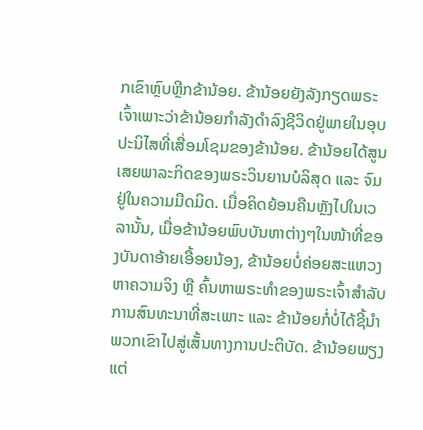ກເຂົາຫຼົບຫຼີກຂ້ານ້ອຍ. ຂ້ານ້ອຍຍັງລັງກຽດພຣະເຈົ້າເພາະວ່າຂ້ານ້ອຍກຳລັງດໍາລົງຊີວິດຢູ່ພາຍໃນອຸບປະນິໄສທີ່ເສື່ອມໂຊມຂອງຂ້ານ້ອຍ. ຂ້ານ້ອຍໄດ້ສູນເສຍພາລະກິດຂອງພຣະວິນຍານບໍລິສຸດ ແລະ ຈົມຢູ່ໃນຄວາມມືດມິດ. ເມື່ອຄິດຍ້ອນຄືນຫຼັງໄປໃນເວລານັ້ນ, ເມື່ອຂ້ານ້ອຍພົບບັນຫາຕ່າງໆໃນໜ້າທີ່ຂອງບັນດາອ້າຍເອື້ອຍນ້ອງ, ຂ້ານ້ອຍບໍ່ຄ່ອຍສະແຫວງຫາຄວາມຈິງ ຫຼື ຄົ້ນຫາພຣະທໍາຂອງພຣະເຈົ້າສໍາລັບການສົນທະນາທີ່ສະເພາະ ແລະ ຂ້ານ້ອຍກໍ່ບໍ່ໄດ້ຊີ້ນໍາພວກເຂົາໄປສູ່ເສັ້ນທາງການປະຕິບັດ. ຂ້ານ້ອຍພຽງແຕ່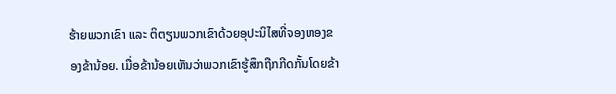ຮ້າຍພວກເຂົາ ແລະ ຕິຕຽນພວກເຂົາດ້ວຍອຸປະນິໄສທີ່ຈອງຫອງຂອງຂ້ານ້ອຍ. ເມື່ອຂ້ານ້ອຍເຫັນວ່າພວກເຂົາຮູ້ສຶກຖືກກີດກັ້ນໂດຍຂ້າ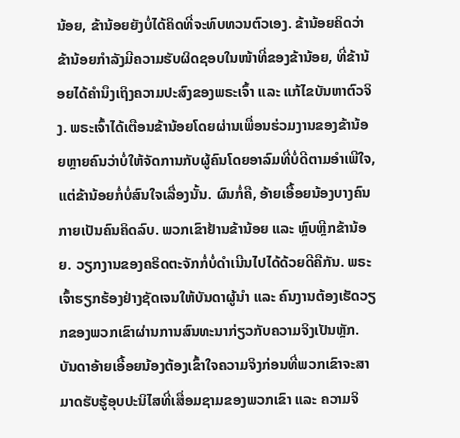ນ້ອຍ, ຂ້ານ້ອຍຍັງບໍ່ໄດ້ຄິດທີ່ຈະທົບທວນຕົວເອງ. ຂ້ານ້ອຍຄິດວ່າຂ້ານ້ອຍກໍາລັງມີຄວາມຮັບຜິດຊອບໃນໜ້າທີ່ຂອງຂ້ານ້ອຍ, ທີ່ຂ້ານ້ອຍໄດ້ຄໍານຶງເຖິງຄວາມປະສົງຂອງພຣະເຈົ້າ ແລະ ແກ້ໄຂບັນຫາຕົວຈິງ. ພຣະເຈົ້າໄດ້ເຕືອນຂ້ານ້ອຍໂດຍຜ່ານເພື່ອນຮ່ວມງານຂອງຂ້ານ້ອຍຫຼາຍຄົນວ່າບໍ່ໃຫ້ຈັດການກັບຜູ້ຄົນໂດຍອາລົມທີ່ບໍ່ດີຕາມອຳເພີໃຈ, ແຕ່ຂ້ານ້ອຍກໍ່ບໍ່ສົນໃຈເລື່ອງນັ້ນ. ຜົນກໍ່ຄື, ອ້າຍເອື້ອຍນ້ອງບາງຄົນກາຍເປັນຄົນຄິດລົບ. ພວກເຂົາຢ້ານຂ້ານ້ອຍ ແລະ ຫຼົບຫຼີກຂ້ານ້ອຍ. ວຽກງານຂອງຄຣິດຕະຈັກກໍ່ບໍ່ດຳເນີນໄປໄດ້ດ້ວຍດີຄືກັນ. ພຣະເຈົ້າຮຽກຮ້ອງຢ່າງຊັດເຈນໃຫ້ບັນດາຜູ້ນໍາ ແລະ ຄົນງານຕ້ອງເຮັດວຽກຂອງພວກເຂົາຜ່ານການສົນທະນາກ່ຽວກັບຄວາມຈິງເປັນຫຼັກ. ບັນດາອ້າຍເອື້ອຍນ້ອງຕ້ອງເຂົ້າໃຈຄວາມຈິງກ່ອນທີ່ພວກເຂົາຈະສາມາດຮັບຮູ້ອຸບປະນິໄສທີ່ເສື່ອມຊາມຂອງພວກເຂົາ ແລະ ຄວາມຈິ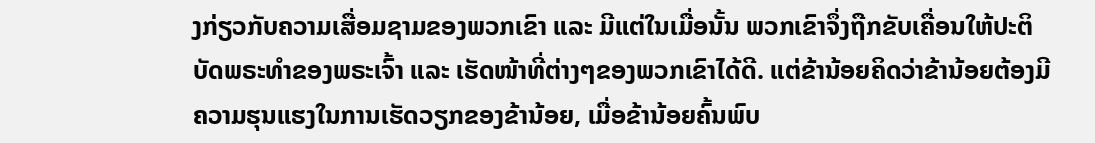ງກ່ຽວກັບຄວາມເສື່ອມຊາມຂອງພວກເຂົາ ແລະ ມີແຕ່ໃນເມື່ອນັ້ນ ພວກເຂົາຈຶ່ງຖືກຂັບເຄື່ອນໃຫ້ປະຕິບັດພຣະທໍາຂອງພຣະເຈົ້າ ແລະ ເຮັດໜ້າທີ່ຕ່າງໆຂອງພວກເຂົາໄດ້ດີ. ແຕ່ຂ້ານ້ອຍຄິດວ່າຂ້ານ້ອຍຕ້ອງມີຄວາມຮຸນແຮງໃນການເຮັດວຽກຂອງຂ້ານ້ອຍ, ເມື່ອຂ້ານ້ອຍຄົ້ນພົບ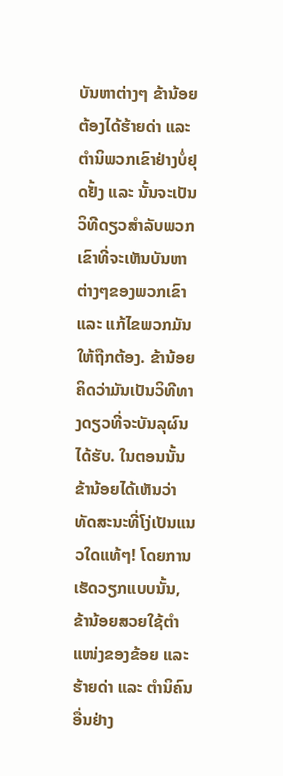ບັນຫາຕ່າງໆ ຂ້ານ້ອຍຕ້ອງໄດ້ຮ້າຍດ່າ ແລະ ຕໍານິພວກເຂົາຢ່າງບໍ່ຢຸດຢັ້ງ ແລະ ນັ້ນຈະເປັນວິທີດຽວສໍາລັບພວກເຂົາທີ່ຈະເຫັນບັນຫາຕ່າງໆຂອງພວກເຂົາ ແລະ ແກ້ໄຂພວກມັນໃຫ້ຖືກຕ້ອງ. ຂ້ານ້ອຍຄິດວ່າມັນເປັນວິທີທາງດຽວທີ່ຈະບັນລຸຜົນໄດ້ຮັບ. ໃນຕອນນັ້ນ ຂ້ານ້ອຍໄດ້ເຫັນວ່າທັດສະນະທີ່ໂງ່ເປັນແນວໃດແທ້ໆ! ໂດຍການເຮັດວຽກແບບນັ້ນ, ຂ້ານ້ອຍສວຍໃຊ້ຕໍາແໜ່ງຂອງຂ້ອຍ ແລະ ຮ້າຍດ່າ ແລະ ຕໍານິຄົນອື່ນຢ່າງ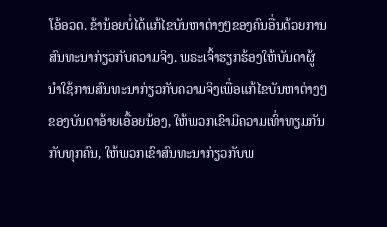ໂອ້ອວດ. ຂ້ານ້ອຍບໍ່ໄດ້ແກ້ໄຂບັນຫາຕ່າງໆຂອງຄົນອື່ນດ້ວຍການສົນທະນາກ່ຽວກັບຄວາມຈິງ. ພຣະເຈົ້າຮຽກຮ້ອງໃຫ້ບັນດາຜູ້ນໍາໃຊ້ການສົນທະນາກ່ຽວກັບຄວາມຈິງເພື່ອແກ້ໄຂບັນຫາຕ່າງໆຂອງບັນດາອ້າຍເອື້ອຍນ້ອງ, ໃຫ້ພວກເຂົາມີຄວາມເທົ່າທຽມກັນກັບທຸກຄົນ, ໃຫ້ພວກເຂົາສົນທະນາກ່ຽວກັບພ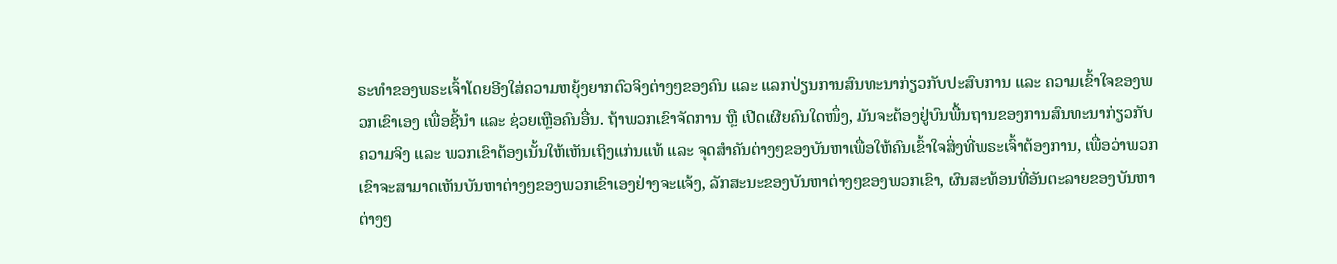ຣະທໍາຂອງພຣະເຈົ້າໂດຍອີງໃສ່ຄວາມຫຍຸ້ງຍາກຕົວຈິງຕ່າງໆຂອງຄົນ ແລະ ແລກປ່ຽນການສົນທະນາກ່ຽວກັບປະສົບການ ແລະ ຄວາມເຂົ້າໃຈຂອງພວກເຂົາເອງ ເພື່ອຊີ້ນໍາ ແລະ ຊ່ວຍເຫຼືອຄົນອື່ນ. ຖ້າພວກເຂົາຈັດການ ຫຼື ເປີດເຜີຍຄົນໃດໜຶ່ງ, ມັນຈະຕ້ອງຢູ່ບົນພື້ນຖານຂອງການສົນທະນາກ່ຽວກັບຄວາມຈິງ ແລະ ພວກເຂົາຕ້ອງເນັ້ນໃຫ້ເຫັນເຖິງແກ່ນແທ້ ແລະ ຈຸດສໍາຄັນຕ່າງໆຂອງບັນຫາເພື່ອໃຫ້ຄົນເຂົ້າໃຈສິ່ງທີ່ພຣະເຈົ້າຕ້ອງການ, ເພື່ອວ່າພວກເຂົາຈະສາມາດເຫັນບັນຫາຕ່າງໆຂອງພວກເຂົາເອງຢ່າງຈະແຈ້ງ, ລັກສະນະຂອງບັນຫາຕ່າງໆຂອງພວກເຂົາ, ຜົນສະທ້ອນທີ່ອັນຕະລາຍຂອງບັນຫາຕ່າງໆ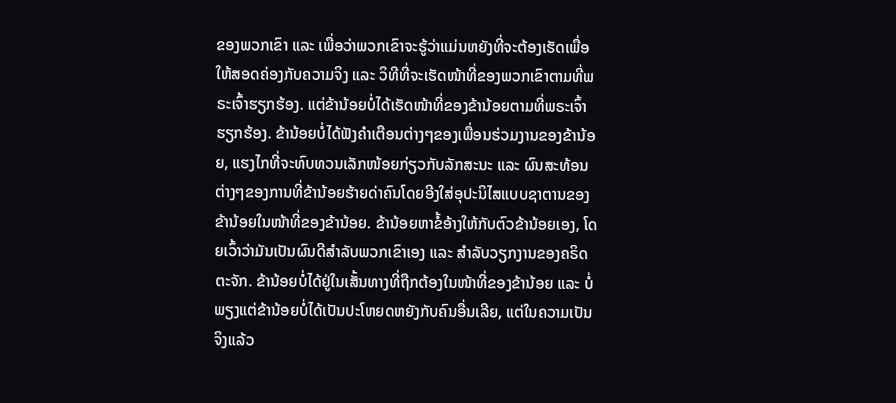ຂອງພວກເຂົາ ແລະ ເພື່ອວ່າພວກເຂົາຈະຮູ້ວ່າແມ່ນຫຍັງທີ່ຈະຕ້ອງເຮັດເພື່ອໃຫ້ສອດຄ່ອງກັບຄວາມຈິງ ແລະ ວິທີທີ່ຈະເຮັດໜ້າທີ່ຂອງພວກເຂົາຕາມທີ່ພຣະເຈົ້າຮຽກຮ້ອງ. ແຕ່ຂ້ານ້ອຍບໍ່ໄດ້ເຮັດໜ້າທີ່ຂອງຂ້ານ້ອຍຕາມທີ່ພຣະເຈົ້າຮຽກຮ້ອງ. ຂ້ານ້ອຍບໍ່ໄດ້ຟັງຄໍາເຕືອນຕ່າງໆຂອງເພື່ອນຮ່ວມງານຂອງຂ້ານ້ອຍ, ແຮງໄກທີ່ຈະທົບທວນເລັກໜ້ອຍກ່ຽວກັບລັກສະນະ ແລະ ຜົນສະທ້ອນຕ່າງໆຂອງການທີ່ຂ້ານ້ອຍຮ້າຍດ່າຄົນໂດຍອີງໃສ່ອຸປະນິໄສແບບຊາຕານຂອງຂ້ານ້ອຍໃນໜ້າທີ່ຂອງຂ້ານ້ອຍ. ຂ້ານ້ອຍຫາຂໍ້ອ້າງໃຫ້ກັບຕົວຂ້ານ້ອຍເອງ, ໂດຍເວົ້າວ່າມັນເປັນຜົນດີສໍາລັບພວກເຂົາເອງ ແລະ ສໍາລັບວຽກງານຂອງຄຣິດຕະຈັກ. ຂ້ານ້ອຍບໍ່ໄດ້ຢູ່ໃນເສັ້ນທາງທີ່ຖືກຕ້ອງໃນໜ້າທີ່ຂອງຂ້ານ້ອຍ ແລະ ບໍ່ພຽງແຕ່ຂ້ານ້ອຍບໍ່ໄດ້ເປັນປະໂຫຍດຫຍັງກັບຄົນອື່ນເລີຍ, ແຕ່ໃນຄວາມເປັນຈິງແລ້ວ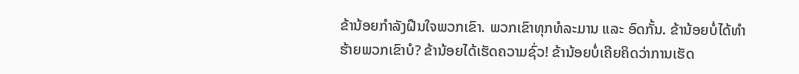ຂ້ານ້ອຍກໍາລັງຝືນໃຈພວກເຂົາ. ພວກເຂົາທຸກທໍລະມານ ແລະ ອົດກັ້ນ. ຂ້ານ້ອຍບໍ່ໄດ້ທໍາຮ້າຍພວກເຂົາບໍ? ຂ້ານ້ອຍໄດ້ເຮັດຄວາມຊົ່ວ! ຂ້ານ້ອຍບໍ່ເຄີຍຄິດວ່າການເຮັດ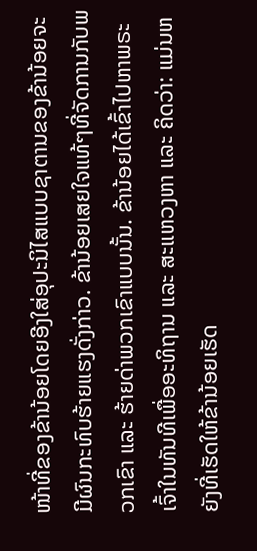ໜ້າທີ່ຂອງຂ້ານ້ອຍໂດຍອີງໃສ່ອຸປະນິໄສແບບຊາຕານຂອງຂ້ານ້ອຍຈະມີຜົນກະທົບຮ້າຍແຮງດັ່ງກ່າວ. ຂ້ານ້ອຍເສຍໃຈແທ້ໆທີ່ຈັດການກັບພວກເຂົາ ແລະ ຮ້າຍດ່າພວກເຂົາແບບນັ້ນ. ຂ້ານ້ອຍໄດ້ເຂົ້າໄປຫາພຣະເຈົ້າໃນທັນທີເພື່ອອະທິຖານ ແລະ ສະແຫວງຫາ ແລະ ຄິດວ່າ: ແມ່ນຫຍັງທີ່ເຮັດໃຫ້ຂ້ານ້ອຍເຮັດ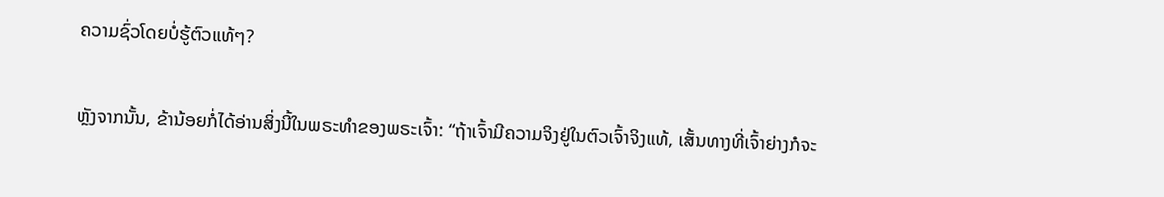ຄວາມຊົ່ວໂດຍບໍ່ຮູ້ຕົວແທ້ໆ?

ຫຼັງຈາກນັ້ນ, ຂ້ານ້ອຍກໍ່ໄດ້ອ່ານສິ່ງນີ້ໃນພຣະທໍາຂອງພຣະເຈົ້າ: “ຖ້າເຈົ້າມີຄວາມຈິງຢູ່ໃນຕົວເຈົ້າຈິງແທ້, ເສັ້ນທາງທີ່ເຈົ້າຍ່າງກໍຈະ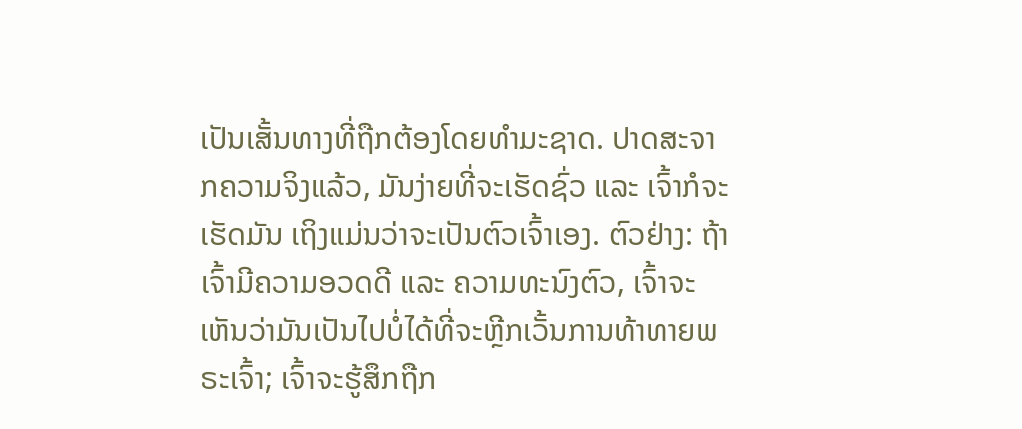ເປັນເສັ້ນທາງທີ່ຖືກຕ້ອງໂດຍທໍາມະຊາດ. ປາດສະຈາກຄວາມຈິງແລ້ວ, ມັນງ່າຍທີ່ຈະເຮັດຊົ່ວ ແລະ ເຈົ້າກໍຈະເຮັດມັນ ເຖິງແມ່ນວ່າຈະເປັນຕົວເຈົ້າເອງ. ຕົວຢ່າງ: ຖ້າເຈົ້າມີຄວາມອວດດີ ແລະ ຄວາມທະນົງຕົວ, ເຈົ້າຈະເຫັນວ່າມັນເປັນໄປບໍ່ໄດ້ທີ່ຈະຫຼີກເວັ້ນການທ້າທາຍພຣະເຈົ້າ; ເຈົ້າຈະຮູ້ສຶກຖືກ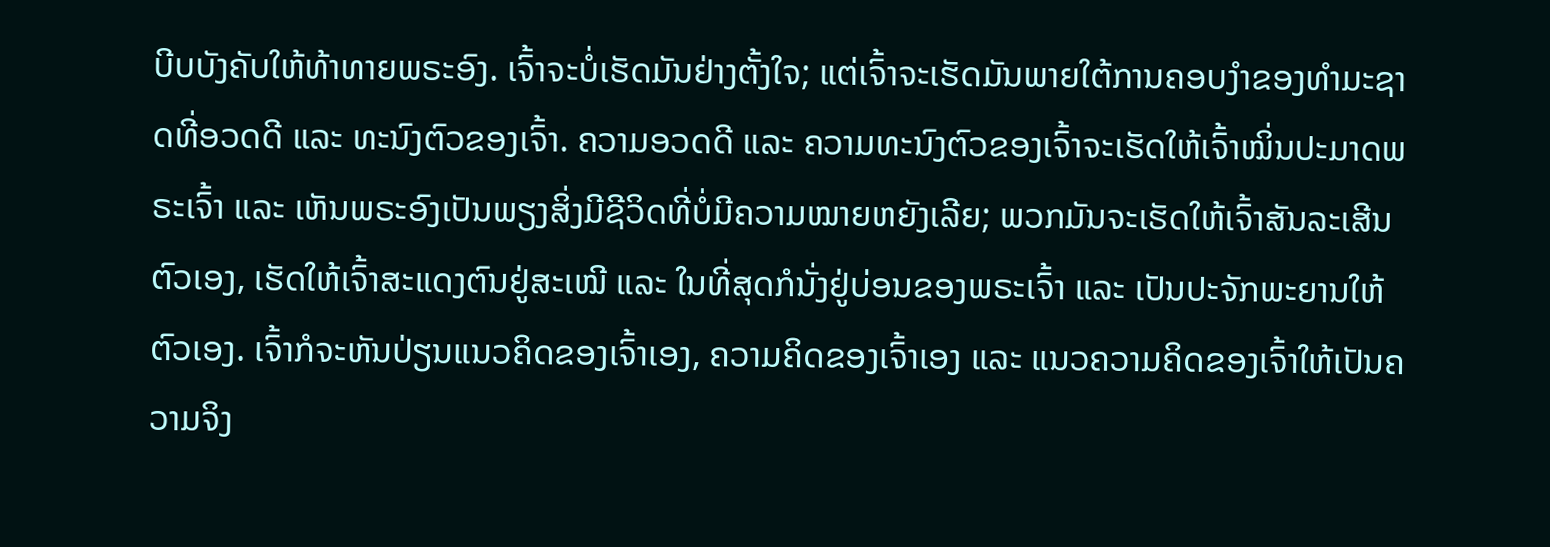ບີບບັງຄັບໃຫ້ທ້າທາຍພຣະອົງ. ເຈົ້າຈະບໍ່ເຮັດມັນຢ່າງຕັ້ງໃຈ; ແຕ່ເຈົ້າຈະເຮັດມັນພາຍໃຕ້ການຄອບງຳຂອງທຳມະຊາດທີ່ອວດດີ ແລະ ທະນົງຕົວຂອງເຈົ້າ. ຄວາມອວດດີ ແລະ ຄວາມທະນົງຕົວຂອງເຈົ້າຈະເຮັດໃຫ້ເຈົ້າໝິ່ນປະມາດພຣະເຈົ້າ ແລະ ເຫັນພຣະອົງເປັນພຽງສິ່ງມີຊີວິດທີ່ບໍ່ມີຄວາມໝາຍຫຍັງເລີຍ; ພວກມັນຈະເຮັດໃຫ້ເຈົ້າສັນລະເສີນຕົວເອງ, ເຮັດໃຫ້ເຈົ້າສະແດງຕົນຢູ່ສະເໝີ ແລະ ໃນທີ່ສຸດກໍນັ່ງຢູ່ບ່ອນຂອງພຣະເຈົ້າ ແລະ ເປັນປະຈັກພະຍານໃຫ້ຕົວເອງ. ເຈົ້າກໍຈະຫັນປ່ຽນແນວຄິດຂອງເຈົ້າເອງ, ຄວາມຄິດຂອງເຈົ້າເອງ ແລະ ແນວຄວາມຄິດຂອງເຈົ້າໃຫ້ເປັນຄວາມຈິງ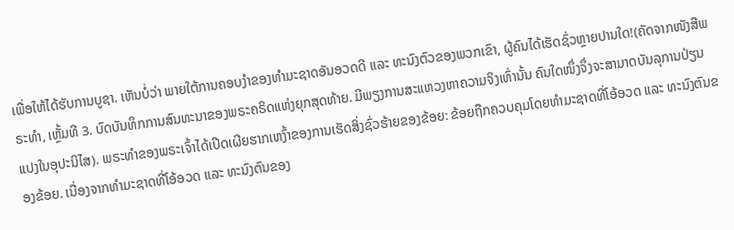ເພື່ອໃຫ້ໄດ້ຮັບການບູຊາ. ເຫັນບໍ່ວ່າ ພາຍໃຕ້ການຄອບງຳຂອງທຳມະຊາດອັນອວດດີ ແລະ ທະນົງຕົວຂອງພວກເຂົາ, ຜູ້ຄົນໄດ້ເຮັດຊົ່ວຫຼາຍປານໃດ!(ຄັດຈາກໜັງສືພຣະທຳ, ເຫຼັ້ມທີ 3. ບົດບັນທຶກການສົນທະນາຂອງພຣະຄຣິດແຫ່ງຍຸກສຸດທ້າຍ. ມີພຽງການສະແຫວງຫາຄວາມຈິງເທົ່ານັ້ນ ຄົນໃດໜຶ່ງຈຶ່ງຈະສາມາດບັນລຸການປ່ຽນແປງໃນອຸປະນິໄສ). ພຣະທໍາຂອງພຣະເຈົ້າໄດ້ເປີດເຜີຍຮາກເຫງົ້າຂອງການເຮັດສິ່ງຊົ່ວຮ້າຍຂອງຂ້ອຍ: ຂ້ອຍຖືກຄວບຄຸມໂດຍທໍາມະຊາດທີ່ໂອ້ອວດ ແລະ ທະນົງຕົນຂອງຂ້ອຍ. ເນື່ອງຈາກທຳມະຊາດທີ່ໂອ້ອວດ ແລະ ທະນົງຕົນຂອງ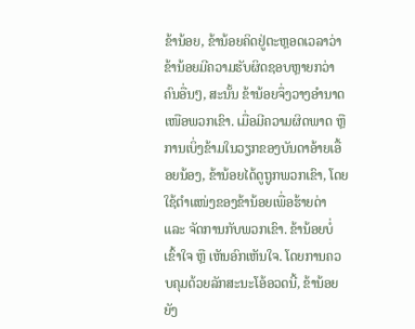ຂ້ານ້ອຍ, ຂ້ານ້ອຍຄິດຢູ່ຕະຫຼອດເວລາວ່າຂ້ານ້ອຍມີຄວາມຮັບຜິດຊອບຫຼາຍກວ່າຄົນອື່ນໆ, ສະນັ້ນ ຂ້ານ້ອຍຈຶ່ງວາງອຳນາດເໜືອພວກເຂົາ. ເມື່ອມີຄວາມຜິດພາດ ຫຼື ການເບິ່ງຂ້າມໃນວຽກຂອງບັນດາອ້າຍເອື້ອຍນ້ອງ, ຂ້ານ້ອຍໄດ້ດູຖູກພວກເຂົາ, ໂດຍໃຊ້ຕໍາແໜ່ງຂອງຂ້ານ້ອຍເພື່ອຮ້າຍດ່າ ແລະ ຈັດການກັບພວກເຂົາ. ຂ້ານ້ອຍບໍ່ເຂົ້າໃຈ ຫຼື ເຫັນອົກເຫັນໃຈ. ໂດຍການຄວບຄຸມດ້ວຍລັກສະນະໂອ້ອວດນີ້, ຂ້ານ້ອຍຍັງ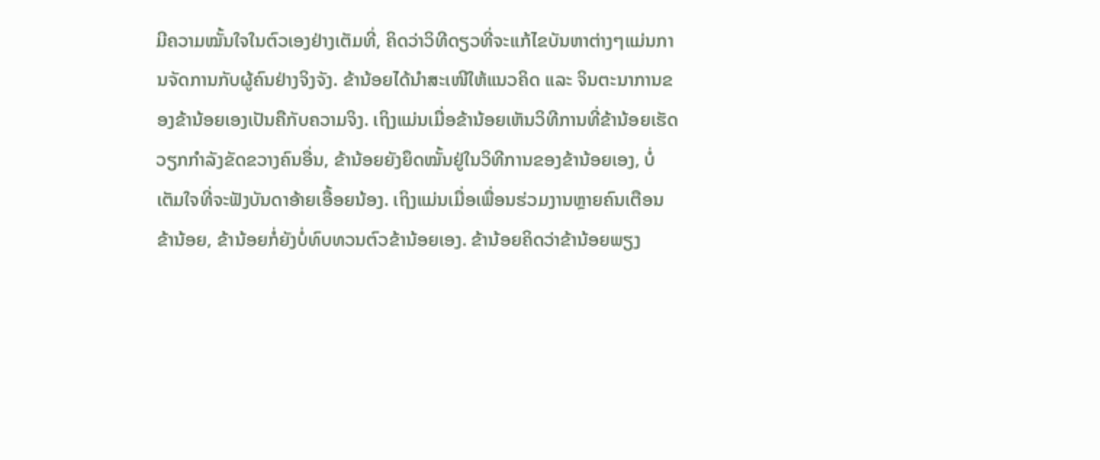ມີຄວາມໝັ້ນໃຈໃນຕົວເອງຢ່າງເຕັມທີ່, ຄິດວ່າວິທີດຽວທີ່ຈະແກ້ໄຂບັນຫາຕ່າງໆແມ່ນການຈັດການກັບຜູ້ຄົນຢ່າງຈິງຈັງ. ຂ້ານ້ອຍໄດ້ນໍາສະເໜີໃຫ້ແນວຄິດ ແລະ ຈິນຕະນາການຂອງຂ້ານ້ອຍເອງເປັນຄືກັບຄວາມຈິງ. ເຖິງແມ່ນເມື່ອຂ້ານ້ອຍເຫັນວິທີການທີ່ຂ້ານ້ອຍເຮັດວຽກກຳລັງຂັດຂວາງຄົນອື່ນ, ຂ້ານ້ອຍຍັງຍຶດໝັ້ນຢູ່ໃນວິທີການຂອງຂ້ານ້ອຍເອງ, ບໍ່ເຕັມໃຈທີ່ຈະຟັງບັນດາອ້າຍເອື້ອຍນ້ອງ. ເຖິງແມ່ນເມື່ອເພື່ອນຮ່ວມງານຫຼາຍຄົນເຕືອນຂ້ານ້ອຍ, ຂ້ານ້ອຍກໍ່ຍັງບໍ່ທົບທວນຕົວຂ້ານ້ອຍເອງ. ຂ້ານ້ອຍຄິດວ່າຂ້ານ້ອຍພຽງ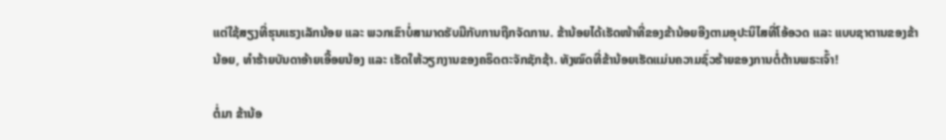ແຕ່ໃຊ້ສຽງທີ່ຮຸນແຮງເລັກນ້ອຍ ແລະ ພວກເຂົາບໍ່ສາມາດຮັບມືກັບການຖືກຈັດການ. ຂ້ານ້ອຍໄດ້ເຮັດໜ້າທີ່ຂອງຂ້ານ້ອຍອີງຕາມອຸປະນິໄສທີ່ໂອ້ອວດ ແລະ ແບບຊາຕານຂອງຂ້ານ້ອຍ, ທໍາຮ້າຍບັນດາອ້າຍເອື້ອຍນ້ອງ ແລະ ເຮັດໃຫ້ວຽກງານຂອງຄຣິດຕະຈັກຊັກຊ້າ. ທັງໝົດທີ່ຂ້ານ້ອຍເຮັດແມ່ນຄວາມຊົ່ວຮ້າຍຂອງການຕໍ່ຕ້ານພຣະເຈົ້າ!

ຕໍ່ມາ ຂ້ານ້ອ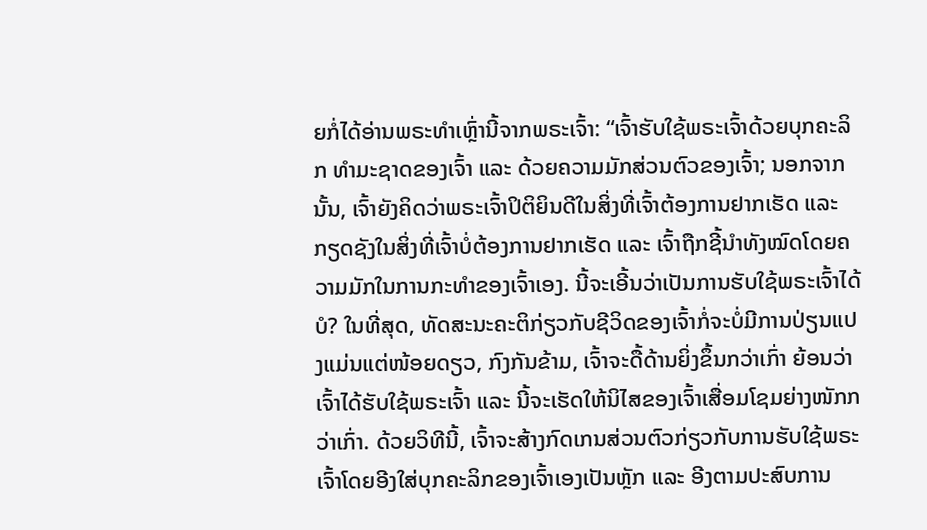ຍກໍ່ໄດ້ອ່ານພຣະທໍາເຫຼົ່ານີ້ຈາກພຣະເຈົ້າ: “ເຈົ້າຮັບໃຊ້ພຣະເຈົ້າດ້ວຍບຸກຄະລິກ ທຳມະຊາດຂອງເຈົ້າ ແລະ ດ້ວຍຄວາມມັກສ່ວນຕົວຂອງເຈົ້າ; ນອກຈາກນັ້ນ, ເຈົ້າຍັງຄິດວ່າພຣະເຈົ້າປິຕິຍິນດີໃນສິ່ງທີ່ເຈົ້າຕ້ອງການຢາກເຮັດ ແລະ ກຽດຊັງໃນສິ່ງທີ່ເຈົ້າບໍ່ຕ້ອງການຢາກເຮັດ ແລະ ເຈົ້າຖືກຊີ້ນຳທັງໝົດໂດຍຄວາມມັກໃນການກະທໍາຂອງເຈົ້າເອງ. ນີ້ຈະເອີ້ນວ່າເປັນການຮັບໃຊ້ພຣະເຈົ້າໄດ້ບໍ? ໃນທີ່ສຸດ, ທັດສະນະຄະຕິກ່ຽວກັບຊີວິດຂອງເຈົ້າກໍ່ຈະບໍ່ມີການປ່ຽນແປງແມ່ນແຕ່ໜ້ອຍດຽວ, ກົງກັນຂ້າມ, ເຈົ້າຈະດື້ດ້ານຍິ່ງຂຶ້ນກວ່າເກົ່າ ຍ້ອນວ່າເຈົ້າໄດ້ຮັບໃຊ້ພຣະເຈົ້າ ແລະ ນີ້ຈະເຮັດໃຫ້ນິໄສຂອງເຈົ້າເສື່ອມໂຊມຍ່າງໜັກກວ່າເກົ່າ. ດ້ວຍວິທີນີ້, ເຈົ້າຈະສ້າງກົດເກນສ່ວນຕົວກ່ຽວກັບການຮັບໃຊ້ພຣະເຈົ້າໂດຍອີງໃສ່ບຸກຄະລິກຂອງເຈົ້າເອງເປັນຫຼັກ ແລະ ອີງຕາມປະສົບການ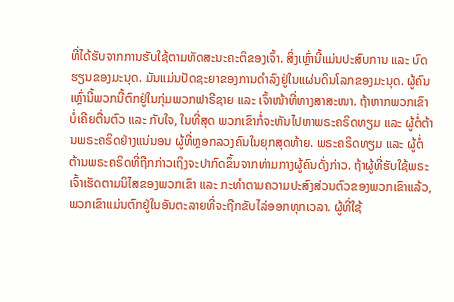ທີ່ໄດ້ຮັບຈາກການຮັບໃຊ້ຕາມທັດສະນະຄະຕິຂອງເຈົ້າ. ສິ່ງເຫຼົ່ານີ້ແມ່ນປະສົບການ ແລະ ບົດຮຽນຂອງມະນຸດ. ມັນແມ່ນປັດຊະຍາຂອງການດໍາລົງຢູ່ໃນແຜ່ນດິນໂລກຂອງມະນຸດ. ຜູ້ຄົນເຫຼົ່ານີ້ພວກນີ້ຕົກຢູ່ໃນກຸ່ມພວກຟາຣີຊາຍ ແລະ ເຈົ້າໜ້າທີ່ທາງສາສະໜາ. ຖ້າຫາກພວກເຂົາບໍ່ເຄີຍຕື່ນຕົວ ແລະ ກັບໃຈ, ໃນທີ່ສຸດ ພວກເຂົາກໍ່ຈະຫັນໄປຫາພຣະຄຣິດທຽມ ແລະ ຜູ້ຕໍ່ຕ້ານພຣະຄຣິດຢ່າງແນ່ນອນ ຜູ້ທີ່ຫຼອກລວງຄົນໃນຍຸກສຸດທ້າຍ. ພຣະຄຣິດທຽມ ແລະ ຜູ້ຕໍ່ຕ້ານພຣະຄຣິດທີ່ຖືກກ່າວເຖິງຈະປາກົດຂຶ້ນຈາກທ່າມກາງຜູ້ຄົນດັ່ງກ່າວ. ຖ້າຜູ້ທີ່ຮັບໃຊ້ພຣະເຈົ້າເຮັດຕາມນິໄສຂອງພວກເຂົາ ແລະ ກະທໍາຕາມຄວາມປະສົງສ່ວນຕົວຂອງພວກເຂົາແລ້ວ, ພວກເຂົາແມ່ນຕົກຢູ່ໃນອັນຕະລາຍທີ່ຈະຖືກຂັບໄລ່ອອກທຸກເວລາ. ຜູ້ທີ່ໃຊ້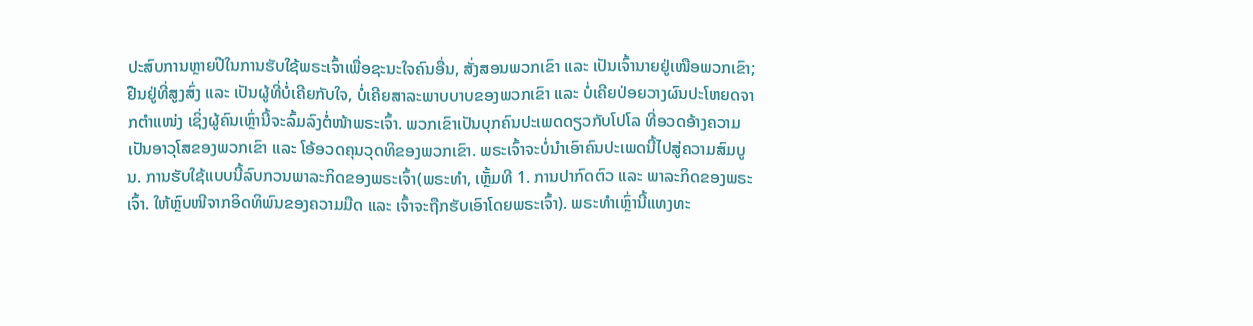ປະສົບການຫຼາຍປີໃນການຮັບໃຊ້ພຣະເຈົ້າເພື່ອຊະນະໃຈຄົນອື່ນ, ສັ່ງສອນພວກເຂົາ ແລະ ເປັນເຈົ້ານາຍຢູ່ເໜືອພວກເຂົາ; ຢືນຢູ່ທີ່ສູງສົ່ງ ແລະ ເປັນຜູ້ທີ່ບໍ່ເຄີຍກັບໃຈ, ບໍ່ເຄີຍສາລະພາບບາບຂອງພວກເຂົາ ແລະ ບໍ່ເຄີຍປ່ອຍວາງຜົນປະໂຫຍດຈາກຕຳແໜ່ງ ເຊິ່ງຜູ້ຄົນເຫຼົ່ານີ້ຈະລົ້ມລົງຕໍ່ໜ້າພຣະເຈົ້າ. ພວກເຂົາເປັນບຸກຄົນປະເພດດຽວກັບໂປໂລ ທີ່ອວດອ້າງຄວາມເປັນອາວຸໂສຂອງພວກເຂົາ ແລະ ໂອ້ອວດຄຸນວຸດທິຂອງພວກເຂົາ. ພຣະເຈົ້າຈະບໍ່ນໍາເອົາຄົນປະເພດນີ້ໄປສູ່ຄວາມສົມບູນ. ການຮັບໃຊ້ແບບນີ້ລົບກວນພາລະກິດຂອງພຣະເຈົ້າ(ພຣະທຳ, ເຫຼັ້ມທີ 1. ການປາກົດຕົວ ແລະ ພາລະກິດຂອງພຣະເຈົ້າ. ໃຫ້ຫຼົບໜີຈາກອິດທິພົນຂອງຄວາມມືດ ແລະ ເຈົ້າຈະຖືກຮັບເອົາໂດຍພຣະເຈົ້າ). ພຣະທຳເຫຼົ່ານີ້ແທງທະ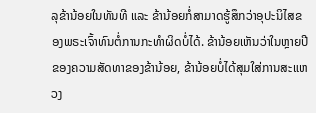ລຸຂ້ານ້ອຍໃນທັນທີ ແລະ ຂ້ານ້ອຍກໍ່ສາມາດຮູ້ສຶກວ່າອຸປະນິໄສຂອງພຣະເຈົ້າທົນຕໍ່ການກະທໍາຜິດບໍ່ໄດ້. ຂ້ານ້ອຍເຫັນວ່າໃນຫຼາຍປີຂອງຄວາມສັດທາຂອງຂ້ານ້ອຍ, ຂ້ານ້ອຍບໍ່ໄດ້ສຸມໃສ່ການສະແຫວງ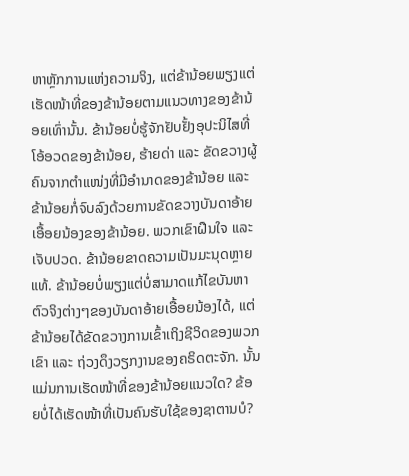ຫາຫຼັກການແຫ່ງຄວາມຈິງ, ແຕ່ຂ້ານ້ອຍພຽງແຕ່ເຮັດໜ້າທີ່ຂອງຂ້ານ້ອຍຕາມແນວທາງຂອງຂ້ານ້ອຍເທົ່ານັ້ນ. ຂ້ານ້ອຍບໍ່ຮູ້ຈັກຢັບຢັ້ງອຸປະນິໄສທີ່ໂອ້ອວດຂອງຂ້ານ້ອຍ, ຮ້າຍດ່າ ແລະ ຂັດຂວາງຜູ້ຄົນຈາກຕຳແໜ່ງທີ່ມີອຳນາດຂອງຂ້ານ້ອຍ ແລະ ຂ້ານ້ອຍກໍ່ຈົບລົງດ້ວຍການຂັດຂວາງບັນດາອ້າຍເອື້ອຍນ້ອງຂອງຂ້ານ້ອຍ. ພວກເຂົາຝືນໃຈ ແລະ ເຈັບປວດ. ຂ້ານ້ອຍຂາດຄວາມເປັນມະນຸດຫຼາຍແທ້. ຂ້ານ້ອຍບໍ່ພຽງແຕ່ບໍ່ສາມາດແກ້ໄຂບັນຫາຕົວຈິງຕ່າງໆຂອງບັນດາອ້າຍເອື້ອຍນ້ອງໄດ້, ແຕ່ຂ້ານ້ອຍໄດ້ຂັດຂວາງການເຂົ້າເຖິງຊີວິດຂອງພວກເຂົາ ແລະ ຖ່ວງດຶງວຽກງານຂອງຄຣິດຕະຈັກ. ນັ້ນແມ່ນການເຮັດໜ້າທີ່ຂອງຂ້ານ້ອຍແນວໃດ? ຂ້ອຍບໍ່ໄດ້ເຮັດໜ້າທີ່ເປັນຄົນຮັບໃຊ້ຂອງຊາຕານບໍ?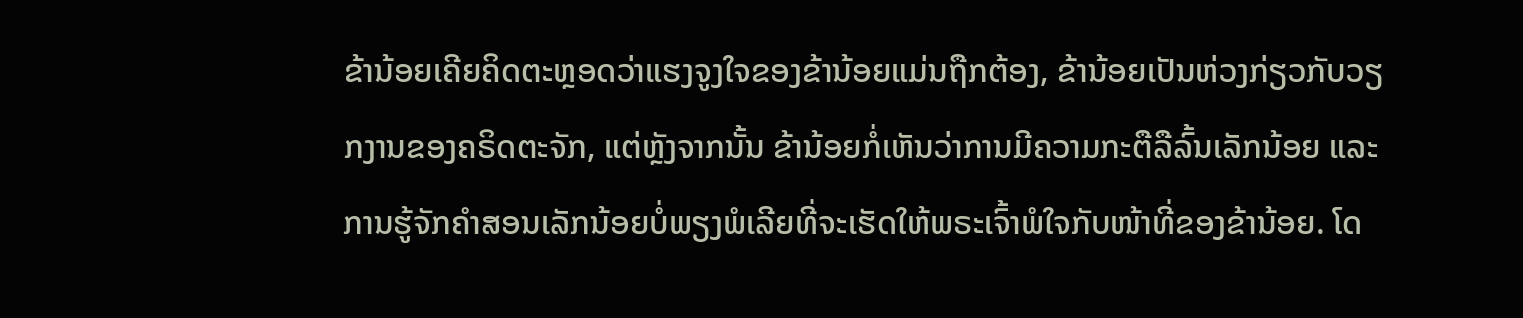ຂ້ານ້ອຍເຄີຍຄິດຕະຫຼອດວ່າແຮງຈູງໃຈຂອງຂ້ານ້ອຍແມ່ນຖືກຕ້ອງ, ຂ້ານ້ອຍເປັນຫ່ວງກ່ຽວກັບວຽກງານຂອງຄຣິດຕະຈັກ, ແຕ່ຫຼັງຈາກນັ້ນ ຂ້ານ້ອຍກໍ່ເຫັນວ່າການມີຄວາມກະຕືລືລົ້ນເລັກນ້ອຍ ແລະ ການຮູ້ຈັກຄໍາສອນເລັກນ້ອຍບໍ່ພຽງພໍເລີຍທີ່ຈະເຮັດໃຫ້ພຣະເຈົ້າພໍໃຈກັບໜ້າທີ່ຂອງຂ້ານ້ອຍ. ໂດ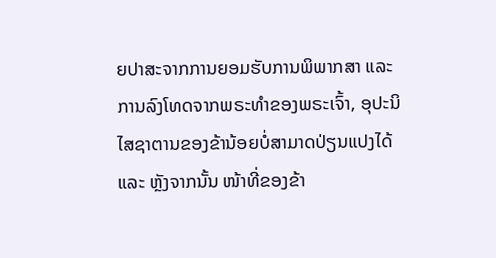ຍປາສະຈາກການຍອມຮັບການພິພາກສາ ແລະ ການລົງໂທດຈາກພຣະທໍາຂອງພຣະເຈົ້າ, ອຸປະນິໄສຊາຕານຂອງຂ້ານ້ອຍບໍ່ສາມາດປ່ຽນແປງໄດ້ ແລະ ຫຼັງຈາກນັ້ນ ໜ້າທີ່ຂອງຂ້າ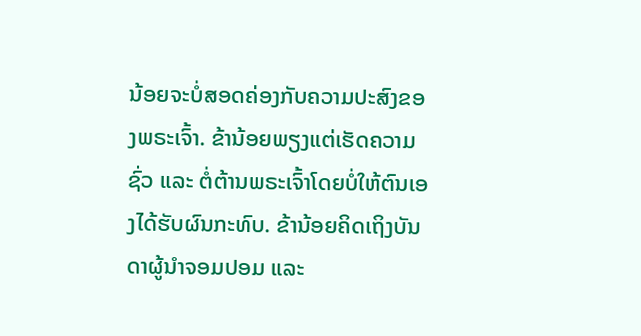ນ້ອຍຈະບໍ່ສອດຄ່ອງກັບຄວາມປະສົງຂອງພຣະເຈົ້າ. ຂ້ານ້ອຍພຽງແຕ່ເຮັດຄວາມຊົ່ວ ແລະ ຕໍ່ຕ້ານພຣະເຈົ້າໂດຍບໍ່ໃຫ້ຕົນເອງໄດ້ຮັບຜົນກະທົບ. ຂ້ານ້ອຍຄິດເຖິງບັນດາຜູ້ນຳຈອມປອມ ແລະ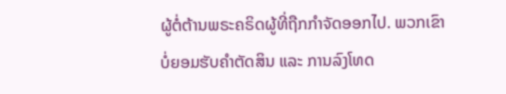ຜູ້ຕໍ່ຕ້ານພຣະຄຣິດຜູ້ທີ່ຖືກກຳຈັດອອກໄປ. ພວກເຂົາບໍ່ຍອມຮັບຄໍາຕັດສິນ ແລະ ການລົງໂທດ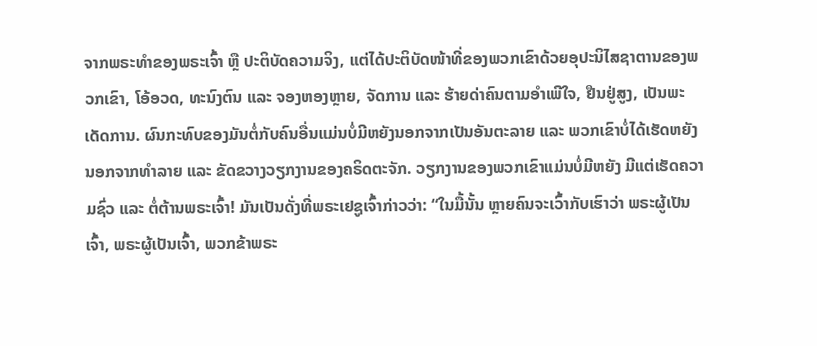ຈາກພຣະທໍາຂອງພຣະເຈົ້າ ຫຼື ປະຕິບັດຄວາມຈິງ, ແຕ່ໄດ້ປະຕິບັດໜ້າທີ່ຂອງພວກເຂົາດ້ວຍອຸປະນິໄສຊາຕານຂອງພວກເຂົາ, ໂອ້ອວດ, ທະນົງຕົນ ແລະ ຈອງຫອງຫຼາຍ, ຈັດການ ແລະ ຮ້າຍດ່າຄົນຕາມອຳເພີໃຈ, ຢືນຢູ່ສູງ, ເປັນພະເດັດການ. ຜົນກະທົບຂອງມັນຕໍ່ກັບຄົນອື່ນແມ່ນບໍ່ມີຫຍັງນອກຈາກເປັນອັນຕະລາຍ ແລະ ພວກເຂົາບໍ່ໄດ້ເຮັດຫຍັງນອກຈາກທໍາລາຍ ແລະ ຂັດຂວາງວຽກງານຂອງຄຣິດຕະຈັກ. ວຽກງານຂອງພວກເຂົາແມ່ນບໍ່ມີຫຍັງ ມີແຕ່ເຮັດຄວາມຊົ່ວ ແລະ ຕໍ່ຕ້ານພຣະເຈົ້າ! ມັນເປັນດັ່ງທີ່ພຣະເຢຊູເຈົ້າກ່າວວ່າ: “ໃນມື້ນັ້ນ ຫຼາຍຄົນຈະເວົ້າກັບເຮົາວ່າ ພຣະຜູ້ເປັນເຈົ້າ, ພຣະຜູ້ເປັນເຈົ້າ, ພວກຂ້າພຣະ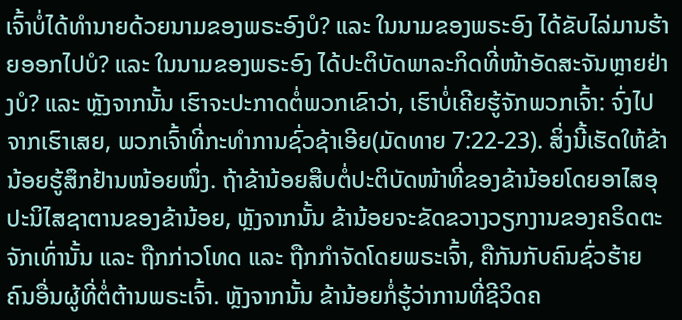ເຈົ້າບໍ່ໄດ້ທຳນາຍດ້ວຍນາມຂອງພຣະອົງບໍ? ແລະ ໃນນາມຂອງພຣະອົງ ໄດ້ຂັບໄລ່ມານຮ້າຍອອກໄປບໍ? ແລະ ໃນນາມຂອງພຣະອົງ ໄດ້ປະຕິບັດພາລະກິດທີ່ໜ້າອັດສະຈັນຫຼາຍຢ່າງບໍ? ແລະ ຫຼັງຈາກນັ້ນ ເຮົາຈະປະກາດຕໍ່ພວກເຂົາວ່າ, ເຮົາບໍ່ເຄີຍຮູ້ຈັກພວກເຈົ້າ: ຈົ່ງໄປຈາກເຮົາເສຍ, ພວກເຈົ້າທີ່ກະທຳການຊົ່ວຊ້າເອີຍ(ມັດທາຍ 7:22-23). ສິ່ງນີ້ເຮັດໃຫ້ຂ້ານ້ອຍຮູ້ສຶກຢ້ານໜ້ອຍໜຶ່ງ. ຖ້າຂ້ານ້ອຍສືບຕໍ່ປະຕິບັດໜ້າທີ່ຂອງຂ້ານ້ອຍໂດຍອາໄສອຸປະນິໄສຊາຕານຂອງຂ້ານ້ອຍ, ຫຼັງຈາກນັ້ນ ຂ້ານ້ອຍຈະຂັດຂວາງວຽກງານຂອງຄຣິດຕະຈັກເທົ່ານັ້ນ ແລະ ຖືກກ່າວໂທດ ແລະ ຖືກກໍາຈັດໂດຍພຣະເຈົ້າ, ຄືກັນກັບຄົນຊົ່ວຮ້າຍຄົນອື່ນຜູ້ທີ່ຕໍ່ຕ້ານພຣະເຈົ້າ. ຫຼັງຈາກນັ້ນ ຂ້ານ້ອຍກໍ່ຮູ້ວ່າການທີ່ຊີວິດຄ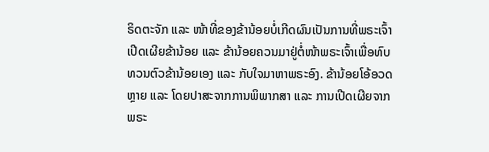ຣິດຕະຈັກ ແລະ ໜ້າທີ່ຂອງຂ້ານ້ອຍບໍ່ເກີດຜົນເປັນການທີ່ພຣະເຈົ້າເປີດເຜີຍຂ້ານ້ອຍ ແລະ ຂ້ານ້ອຍຄວນມາຢູ່ຕໍ່ໜ້າພຣະເຈົ້າເພື່ອທົບທວນຕົວຂ້ານ້ອຍເອງ ແລະ ກັບໃຈມາຫາພຣະອົງ. ຂ້ານ້ອຍໂອ້ອວດຫຼາຍ ແລະ ໂດຍປາສະຈາກການພິພາກສາ ແລະ ການເປີດເຜີຍຈາກພຣະ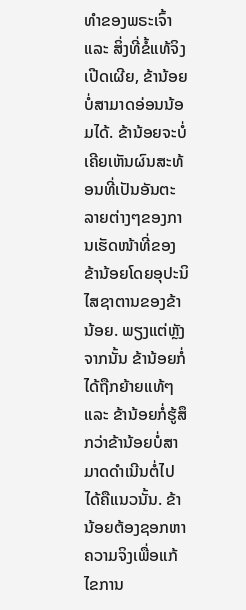ທໍາຂອງພຣະເຈົ້າ ແລະ ສິ່ງທີ່ຂໍ້ແທ້ຈິງເປີດເຜີຍ, ຂ້ານ້ອຍບໍ່ສາມາດອ່ອນນ້ອມໄດ້. ຂ້ານ້ອຍຈະບໍ່ເຄີຍເຫັນຜົນສະທ້ອນທີ່ເປັນອັນຕະລາຍຕ່າງໆຂອງການເຮັດໜ້າທີ່ຂອງຂ້ານ້ອຍໂດຍອຸປະນິໄສຊາຕານຂອງຂ້ານ້ອຍ. ພຽງແຕ່ຫຼັງຈາກນັ້ນ ຂ້ານ້ອຍກໍ່ໄດ້ຖືກຍ້າຍແທ້ໆ ແລະ ຂ້ານ້ອຍກໍ່ຮູ້ສຶກວ່າຂ້ານ້ອຍບໍ່ສາມາດດໍາເນີນຕໍ່ໄປໄດ້ຄືແນວນັ້ນ. ຂ້ານ້ອຍຕ້ອງຊອກຫາຄວາມຈິງເພື່ອແກ້ໄຂການ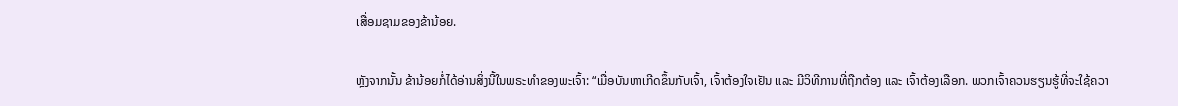ເສື່ອມຊາມຂອງຂ້ານ້ອຍ.

ຫຼັງຈາກນັ້ນ ຂ້ານ້ອຍກໍ່ໄດ້ອ່ານສິ່ງນີ້ໃນພຣະທໍາຂອງພະເຈົ້າ: “ເມື່ອບັນຫາເກີດຂຶ້ນກັບເຈົ້າ, ເຈົ້າຕ້ອງໃຈເຢັນ ແລະ ມີວິທີການທີ່ຖືກຕ້ອງ ແລະ ເຈົ້າຕ້ອງເລືອກ. ພວກເຈົ້າຄວນຮຽນຮູ້ທີ່ຈະໃຊ້ຄວາ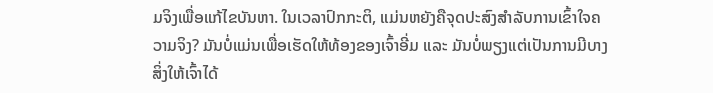ມຈິງເພື່ອແກ້ໄຂບັນຫາ. ໃນເວລາປົກກະຕິ, ແມ່ນຫຍັງຄືຈຸດປະສົງສຳລັບການເຂົ້າໃຈຄວາມຈິງ? ມັນບໍ່ແມ່ນເພື່ອເຮັດໃຫ້ທ້ອງຂອງເຈົ້າອີ່ມ ແລະ ມັນບໍ່ພຽງແຕ່ເປັນການມີບາງສິ່ງໃຫ້ເຈົ້າໄດ້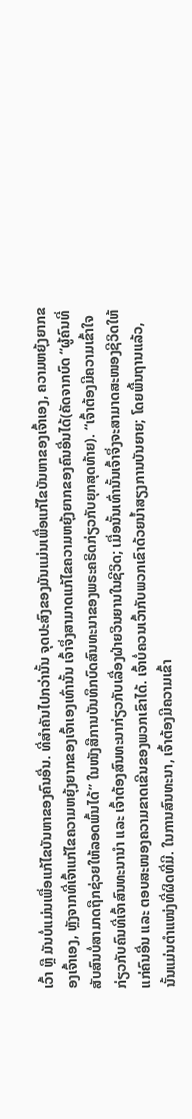ເວົ້າ ຫຼື ມັນບໍ່ແມ່ນເພື່ອແກ້ໄຂບັນຫາຂອງຄົນອື່ນ. ທີ່ສຳຄັນໄປກວ່ານັ້ນ ຈຸດປະສົງຂອງມັນແມ່ນເພື່ອແກ້ໄຂບັນຫາຂອງເຈົ້າເອງ, ຄວາມຫຍຸ້ງຍາກຂອງເຈົ້າເອງ, ຫຼັງຈາກທີ່ເຈົ້າແກ້ໄຂຄວາມຫຍຸ້ງຍາກຂອງເຈົ້າເອງເທົ່ານັ້ນ ເຈົ້າຈຶ່ງສາມາດແກ້ໄຂຄວາມຫຍຸ້ງຍາກຂອງຄົນອື່ນໄດ້(ຄັດຈາກບົດ “ຜູ້ຄົນທີ່ສັບສົນບໍ່ສາມາດຖືກຊ່ວຍໃຫ້ລອດພົ້ນໄດ້” ໃນໜັງສືການບັນທຶກບົດສົນທະນາຂອງພຣະຄຣິດກ່ຽວກັບຍຸກສຸດທ້າຍ). “ເຈົ້າຕ້ອງມີຄວາມເຂົ້າໃຈກ່ຽວກັບຄົນທີ່ເຈົ້າສົນທະນານຳ ແລະ ເຈົ້າຕ້ອງສົນທະນາກ່ຽວກັບເລື່ອງຝ່າຍວິນຍານໃນຊີວິດ; ເມື່ອນັ້ນເທົ່ານັ້ນເຈົ້າຈຶ່ງຈະສາມາດສະໜອງຊີວິດໃຫ້ແກ່ຄົນອື່ນ ແລະ ຕອບສະໜອງຄວາມຂາດເຂີນຂອງພວກເຂົາໄດ້. ເຈົ້າບໍ່ຄວນເວົ້າກັບພວກເຂົາດ້ວຍນ້ຳສຽງການບັນຍາຍ; ໂດຍພື້ນຖານແລ້ວ, ນັ້ນແມ່ນຕຳແໜ່ງທີ່ຜິດທີ່ມີ. ໃນການສົນທະນາ, ເຈົ້າຕ້ອງມີຄວາມເຂົ້າ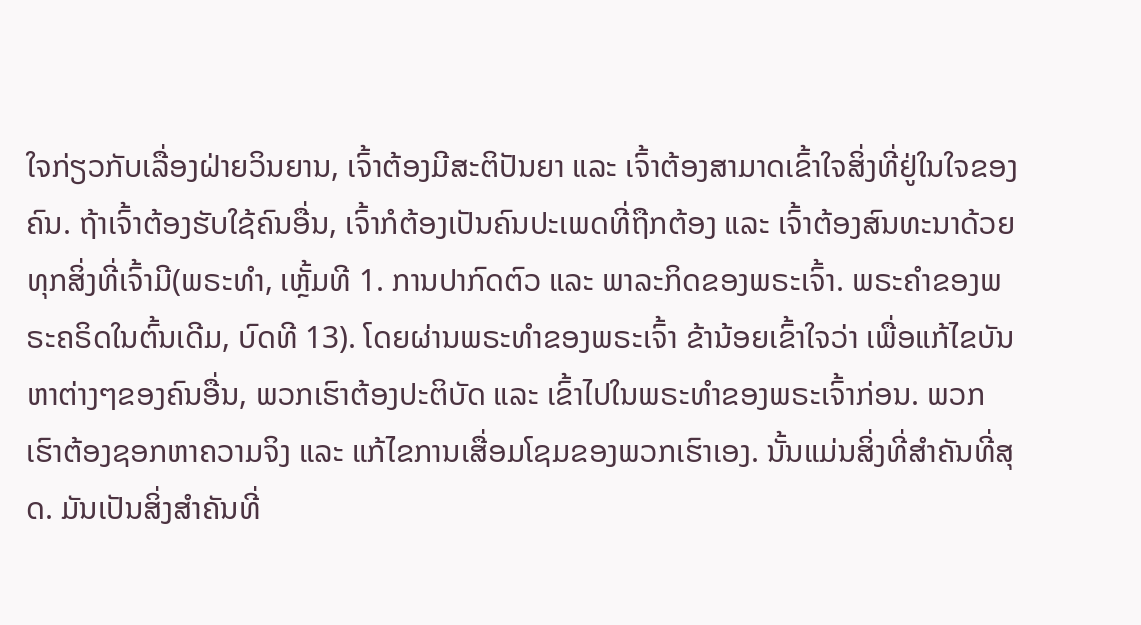ໃຈກ່ຽວກັບເລື່ອງຝ່າຍວິນຍານ, ເຈົ້າຕ້ອງມີສະຕິປັນຍາ ແລະ ເຈົ້າຕ້ອງສາມາດເຂົ້າໃຈສິ່ງທີ່ຢູ່ໃນໃຈຂອງຄົນ. ຖ້າເຈົ້າຕ້ອງຮັບໃຊ້ຄົນອື່ນ, ເຈົ້າກໍຕ້ອງເປັນຄົນປະເພດທີ່ຖືກຕ້ອງ ແລະ ເຈົ້າຕ້ອງສົນທະນາດ້ວຍທຸກສິ່ງທີ່ເຈົ້າມີ(ພຣະທຳ, ເຫຼັ້ມທີ 1. ການປາກົດຕົວ ແລະ ພາລະກິດຂອງພຣະເຈົ້າ. ພຣະຄຳຂອງພຣະຄຣິດໃນຕົ້ນເດີມ, ບົດທີ 13). ໂດຍຜ່ານພຣະທໍາຂອງພຣະເຈົ້າ ຂ້ານ້ອຍເຂົ້າໃຈວ່າ ເພື່ອແກ້ໄຂບັນຫາຕ່າງໆຂອງຄົນອື່ນ, ພວກເຮົາຕ້ອງປະຕິບັດ ແລະ ເຂົ້າໄປໃນພຣະທໍາຂອງພຣະເຈົ້າກ່ອນ. ພວກເຮົາຕ້ອງຊອກຫາຄວາມຈິງ ແລະ ແກ້ໄຂການເສື່ອມໂຊມຂອງພວກເຮົາເອງ. ນັ້ນແມ່ນສິ່ງທີ່ສຳຄັນທີ່ສຸດ. ມັນເປັນສິ່ງສຳຄັນທີ່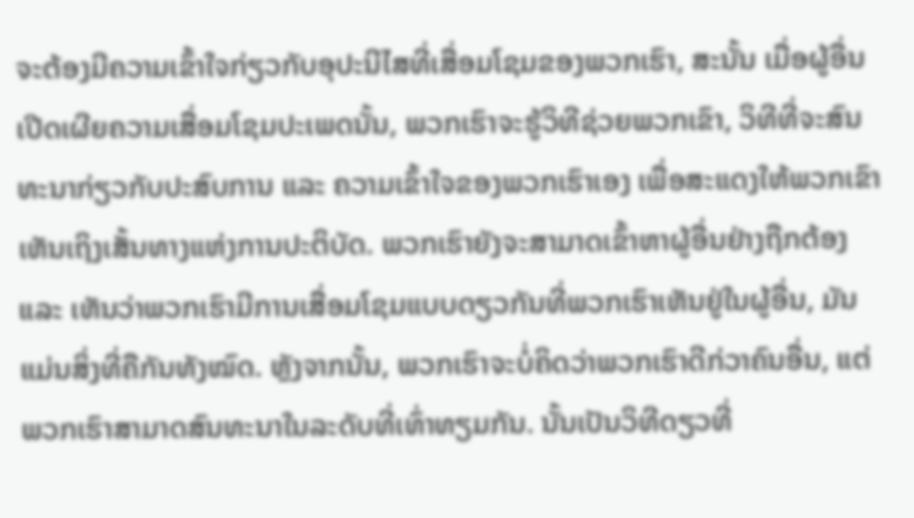ຈະຕ້ອງມີຄວາມເຂົ້າໃຈກ່ຽວກັບອຸປະນີໄສທີ່ເສື່ອມໂຊມຂອງພວກເຮົາ, ສະນັ້ນ ເມື່ອຜູ້ອື່ນເປີດເຜີຍຄວາມເສື່ອມໂຊມປະເພດນັ້ນ, ພວກເຮົາຈະຮູ້ວິທີຊ່ວຍພວກເຂົາ, ວິທີທີ່ຈະສົນທະນາກ່ຽວກັບປະສົບການ ແລະ ຄວາມເຂົ້າໃຈຂອງພວກເຮົາເອງ ເພື່ອສະແດງໃຫ້ພວກເຂົາເຫັນເຖິງເສັ້ນທາງແຫ່ງການປະຕິບັດ. ພວກເຮົາຍັງຈະສາມາດເຂົ້າຫາຜູ້ອື່ນຢ່າງຖືກຕ້ອງ ແລະ ເຫັນວ່າພວກເຮົາມີການເສື່ອມໂຊມແບບດຽວກັນທີ່ພວກເຮົາເຫັນຢູ່ໃນຜູ້ອື່ນ, ມັນແມ່ນສິ່ງທີ່ຄືກັນທັງໝົດ. ຫຼັງຈາກນັ້ນ, ພວກເຮົາຈະບໍ່ຄິດວ່າພວກເຮົາດີກ່ວາຄົນອື່ນ, ແຕ່ພວກເຮົາສາມາດສົນທະນາໃນລະດັບທີ່ເທົ່າທຽມກັນ. ນັ້ນເປັນວິທີດຽວທີ່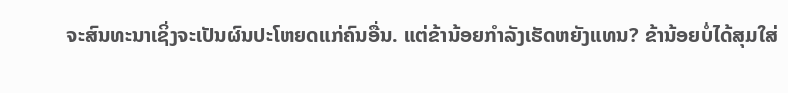ຈະສົນທະນາເຊິ່ງຈະເປັນຜົນປະໂຫຍດແກ່ຄົນອື່ນ. ແຕ່ຂ້ານ້ອຍກໍາລັງເຮັດຫຍັງແທນ? ຂ້ານ້ອຍບໍ່ໄດ້ສຸມໃສ່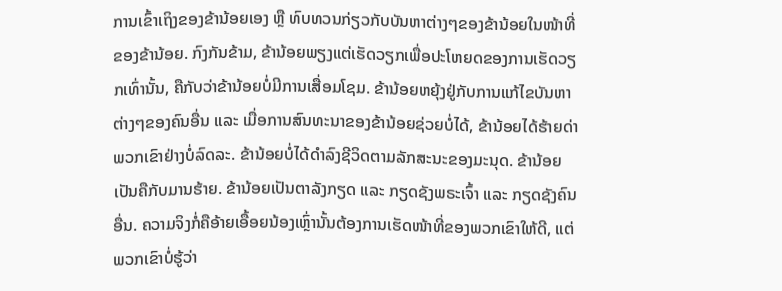ການເຂົ້າເຖິງຂອງຂ້ານ້ອຍເອງ ຫຼື ທົບທວນກ່ຽວກັບບັນຫາຕ່າງໆຂອງຂ້ານ້ອຍໃນໜ້າທີ່ຂອງຂ້ານ້ອຍ. ກົງກັນຂ້າມ, ຂ້ານ້ອຍພຽງແຕ່ເຮັດວຽກເພື່ອປະໂຫຍດຂອງການເຮັດວຽກເທົ່ານັ້ນ, ຄືກັບວ່າຂ້ານ້ອຍບໍ່ມີການເສື່ອມໂຊມ. ຂ້ານ້ອຍຫຍຸ້ງຢູ່ກັບການແກ້ໄຂບັນຫາຕ່າງໆຂອງຄົນອື່ນ ແລະ ເມື່ອການສົນທະນາຂອງຂ້ານ້ອຍຊ່ວຍບໍ່ໄດ້, ຂ້ານ້ອຍໄດ້ຮ້າຍດ່າພວກເຂົາຢ່າງບໍ່ລົດລະ. ຂ້ານ້ອຍບໍ່ໄດ້ດຳລົງຊີວິດຕາມລັກສະນະຂອງມະນຸດ. ຂ້ານ້ອຍເປັນຄືກັບມານຮ້າຍ. ຂ້ານ້ອຍເປັນຕາລັງກຽດ ແລະ ກຽດຊັງພຣະເຈົ້າ ແລະ ກຽດຊັງຄົນອື່ນ. ຄວາມຈິງກໍ່ຄືອ້າຍເອື້ອຍນ້ອງເຫຼົ່ານັ້ນຕ້ອງການເຮັດໜ້າທີ່ຂອງພວກເຂົາໃຫ້ດີ, ແຕ່ພວກເຂົາບໍ່ຮູ້ວ່າ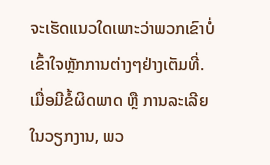ຈະເຮັດແນວໃດເພາະວ່າພວກເຂົາບໍ່ເຂົ້າໃຈຫຼັກການຕ່າງໆຢ່າງເຕັມທີ່. ເມື່ອມີຂໍ້ຜິດພາດ ຫຼື ການລະເລີຍໃນວຽກງານ, ພວ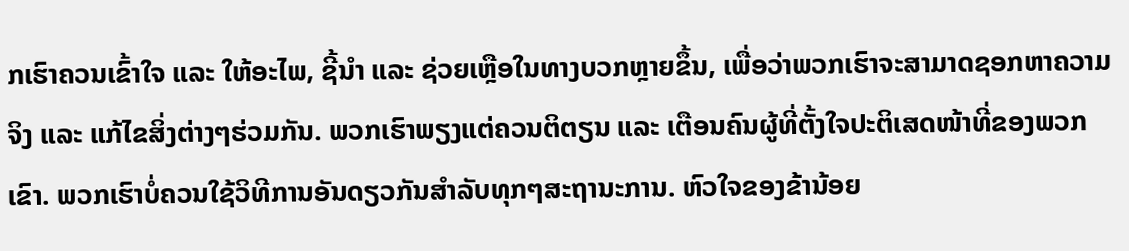ກເຮົາຄວນເຂົ້າໃຈ ແລະ ໃຫ້ອະໄພ, ຊີ້ນໍາ ແລະ ຊ່ວຍເຫຼືອໃນທາງບວກຫຼາຍຂຶ້ນ, ເພື່ອວ່າພວກເຮົາຈະສາມາດຊອກຫາຄວາມຈິງ ແລະ ແກ້ໄຂສິ່ງຕ່າງໆຮ່ວມກັນ. ພວກເຮົາພຽງແຕ່ຄວນຕິຕຽນ ແລະ ເຕືອນຄົນຜູ້ທີ່ຕັ້ງໃຈປະຕິເສດໜ້າທີ່ຂອງພວກເຂົາ. ພວກເຮົາບໍ່ຄວນໃຊ້ວິທີການອັນດຽວກັນສໍາລັບທຸກໆສະຖານະການ. ຫົວໃຈຂອງຂ້ານ້ອຍ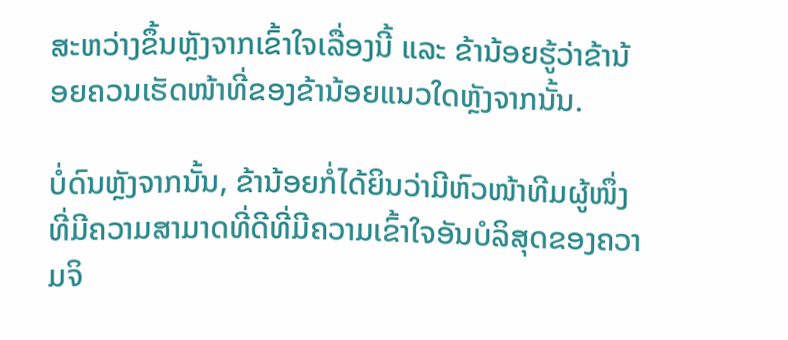ສະຫວ່າງຂຶ້ນຫຼັງຈາກເຂົ້າໃຈເລື່ອງນີ້ ແລະ ຂ້ານ້ອຍຮູ້ວ່າຂ້ານ້ອຍຄວນເຮັດໜ້າທີ່ຂອງຂ້ານ້ອຍແນວໃດຫຼັງຈາກນັ້ນ.

ບໍ່ດົນຫຼັງຈາກນັ້ນ, ຂ້ານ້ອຍກໍ່ໄດ້ຍິນວ່າມີຫົວໜ້າທີມຜູ້ໜຶ່ງທີ່ມີຄວາມສາມາດທີ່ດີທີ່ມີຄວາມເຂົ້າໃຈອັນບໍລິສຸດຂອງຄວາມຈິ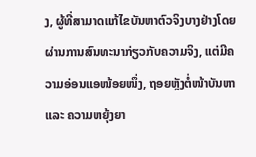ງ, ຜູ້ທີ່ສາມາດແກ້ໄຂບັນຫາຕົວຈິງບາງຢ່າງໂດຍຜ່ານການສົນທະນາກ່ຽວກັບຄວາມຈິງ, ແຕ່ມີຄວາມອ່ອນແອໜ້ອຍໜຶ່ງ, ຖອຍຫຼັງຕໍ່ໜ້າບັນຫາ ແລະ ຄວາມຫຍຸ້ງຍາ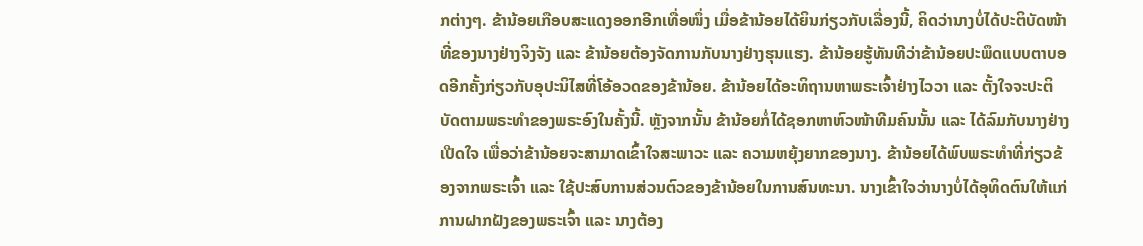ກຕ່າງໆ. ຂ້ານ້ອຍເກືອບສະແດງອອກອີກເທື່ອໜຶ່ງ ເມື່ອຂ້ານ້ອຍໄດ້ຍິນກ່ຽວກັບເລື່ອງນີ້, ຄິດວ່ານາງບໍ່ໄດ້ປະຕິບັດໜ້າທີ່ຂອງນາງຢ່າງຈິງຈັງ ແລະ ຂ້ານ້ອຍຕ້ອງຈັດການກັບນາງຢ່າງຮຸນແຮງ. ຂ້ານ້ອຍຮູ້ທັນທີວ່າຂ້ານ້ອຍປະພຶດແບບຕາບອດອີກຄັ້ງກ່ຽວກັບອຸປະນິໄສທີ່ໂອ້ອວດຂອງຂ້ານ້ອຍ. ຂ້ານ້ອຍໄດ້ອະທິຖານຫາພຣະເຈົ້າຢ່າງໄວວາ ແລະ ຕັ້ງໃຈຈະປະຕິບັດຕາມພຣະທໍາຂອງພຣະອົງໃນຄັ້ງນີ້. ຫຼັງຈາກນັ້ນ ຂ້ານ້ອຍກໍ່ໄດ້ຊອກຫາຫົວໜ້າທີມຄົນນັ້ນ ແລະ ໄດ້ລົມກັບນາງຢ່າງເປີດໃຈ ເພື່ອວ່າຂ້ານ້ອຍຈະສາມາດເຂົ້າໃຈສະພາວະ ແລະ ຄວາມຫຍຸ້ງຍາກຂອງນາງ. ຂ້ານ້ອຍໄດ້ພົບພຣະທໍາທີ່ກ່ຽວຂ້ອງຈາກພຣະເຈົ້າ ແລະ ໃຊ້ປະສົບການສ່ວນຕົວຂອງຂ້ານ້ອຍໃນການສົນທະນາ. ນາງເຂົ້າໃຈວ່ານາງບໍ່ໄດ້ອຸທິດຕົນໃຫ້ແກ່ການຝາກຝັງຂອງພຣະເຈົ້າ ແລະ ນາງຕ້ອງ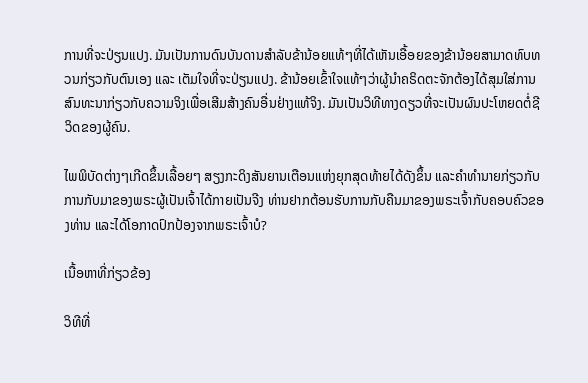ການທີ່ຈະປ່ຽນແປງ. ມັນເປັນການດົນບັນດານສໍາລັບຂ້ານ້ອຍແທ້ໆທີ່ໄດ້ເຫັນເອື້ອຍຂອງຂ້ານ້ອຍສາມາດທົບທວນກ່ຽວກັບຕົນເອງ ແລະ ເຕັມໃຈທີ່ຈະປ່ຽນແປງ. ຂ້ານ້ອຍເຂົ້າໃຈແທ້ໆວ່າຜູ້ນຳຄຣິດຕະຈັກຕ້ອງໄດ້ສຸມໃສ່ການສົນທະນາກ່ຽວກັບຄວາມຈິງເພື່ອເສີມສ້າງຄົນອື່ນຢ່າງແທ້ຈິງ. ມັນເປັນວິທີທາງດຽວທີ່ຈະເປັນຜົນປະໂຫຍດຕໍ່ຊີວິດຂອງຜູ້ຄົນ.

ໄພພິບັດຕ່າງໆເກີດຂຶ້ນເລື້ອຍໆ ສຽງກະດິງສັນຍານເຕືອນແຫ່ງຍຸກສຸດທ້າຍໄດ້ດັງຂຶ້ນ ແລະຄໍາທໍານາຍກ່ຽວກັບການກັບມາຂອງພຣະຜູ້ເປັນເຈົ້າໄດ້ກາຍເປັນຈີງ ທ່ານຢາກຕ້ອນຮັບການກັບຄືນມາຂອງພຣະເຈົ້າກັບຄອບຄົວຂອງທ່ານ ແລະໄດ້ໂອກາດປົກປ້ອງຈາກພຣະເຈົ້າບໍ?

ເນື້ອຫາທີ່ກ່ຽວຂ້ອງ

ວິທີທີ່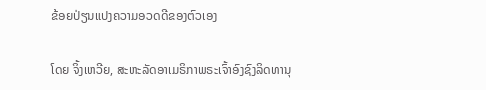ຂ້ອຍປ່ຽນແປງຄວາມອວດດີຂອງຕົວເອງ

ໂດຍ ຈິ້ງເຫວີຍ, ສະຫະລັດອາເມຣິກາພຣະເຈົ້າອົງຊົງລິດທານຸ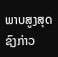ພາບສູງສຸດຊົງກ່າວ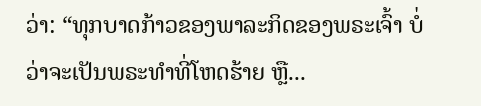ວ່າ: “ທຸກບາດກ້າວຂອງພາລະກິດຂອງພຣະເຈົ້າ ບໍ່ວ່າຈະເປັນພຣະທຳທີ່ໂຫດຮ້າຍ ຫຼື...